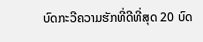ບົດກະວີຄວາມຮັກທີ່ດີທີ່ສຸດ 20 ບົດ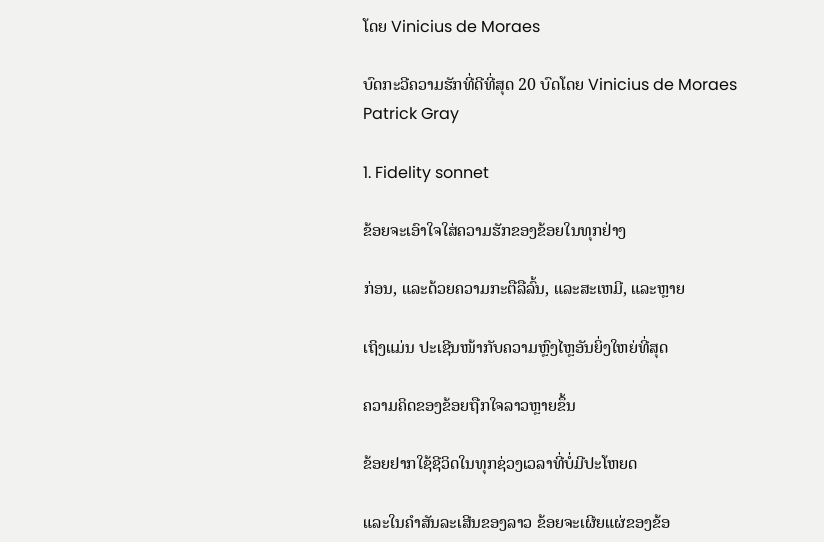ໂດຍ Vinicius de Moraes

ບົດກະວີຄວາມຮັກທີ່ດີທີ່ສຸດ 20 ບົດໂດຍ Vinicius de Moraes
Patrick Gray

1. Fidelity sonnet

ຂ້ອຍຈະເອົາໃຈໃສ່ຄວາມຮັກຂອງຂ້ອຍໃນທຸກຢ່າງ

ກ່ອນ, ແລະດ້ວຍຄວາມກະຕືລືລົ້ນ, ແລະສະເຫມີ, ແລະຫຼາຍ

ເຖິງແມ່ນ ປະເຊີນໜ້າກັບຄວາມຫຼົງໄຫຼອັນຍິ່ງໃຫຍ່ທີ່ສຸດ

ຄວາມຄິດຂອງຂ້ອຍຖືກໃຈລາວຫຼາຍຂຶ້ນ

ຂ້ອຍຢາກໃຊ້ຊີວິດໃນທຸກຊ່ວງເວລາທີ່ບໍ່ມີປະໂຫຍດ

ແລະໃນຄຳສັນລະເສີນຂອງລາວ ຂ້ອຍຈະເຜີຍແຜ່ຂອງຂ້ອ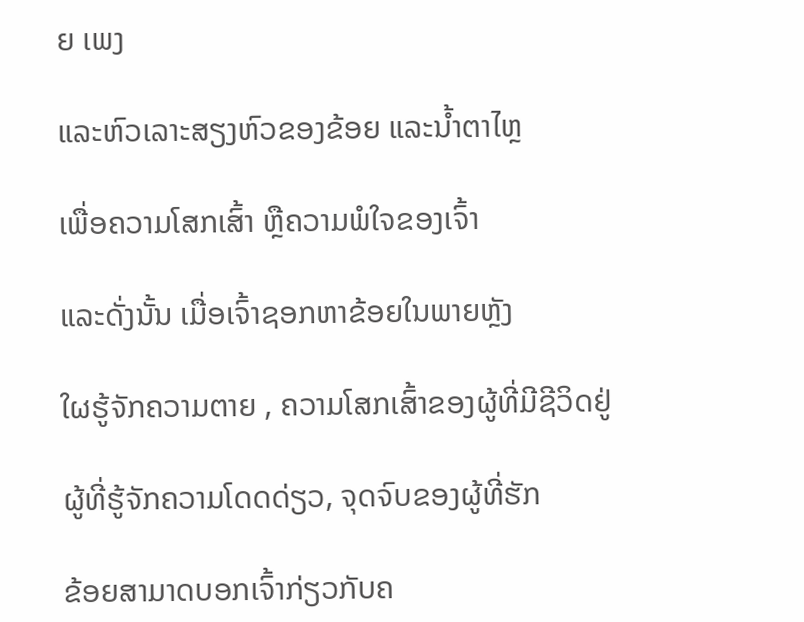ຍ ເພງ

ແລະຫົວເລາະສຽງຫົວຂອງຂ້ອຍ ແລະນໍ້າຕາໄຫຼ

ເພື່ອຄວາມໂສກເສົ້າ ຫຼືຄວາມພໍໃຈຂອງເຈົ້າ

ແລະດັ່ງນັ້ນ ເມື່ອເຈົ້າຊອກຫາຂ້ອຍໃນພາຍຫຼັງ

ໃຜຮູ້ຈັກຄວາມຕາຍ , ຄວາມໂສກເສົ້າຂອງຜູ້ທີ່ມີຊີວິດຢູ່

ຜູ້ທີ່ຮູ້ຈັກຄວາມໂດດດ່ຽວ, ຈຸດຈົບຂອງຜູ້ທີ່ຮັກ

ຂ້ອຍສາມາດບອກເຈົ້າກ່ຽວກັບຄ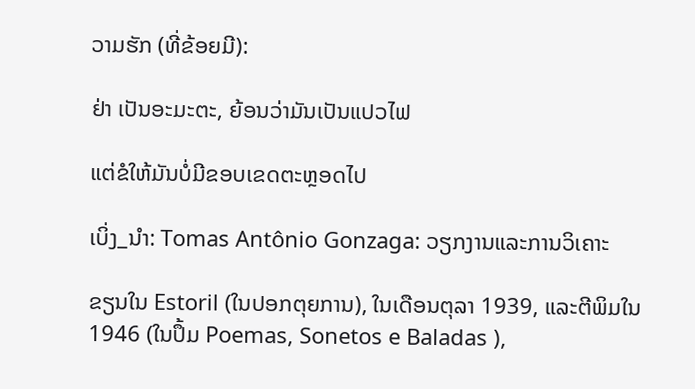ວາມຮັກ (ທີ່ຂ້ອຍມີ):

ຢ່າ ເປັນອະມະຕະ, ຍ້ອນວ່າມັນເປັນແປວໄຟ

ແຕ່ຂໍໃຫ້ມັນບໍ່ມີຂອບເຂດຕະຫຼອດໄປ

ເບິ່ງ_ນຳ: Tomas Antônio Gonzaga: ວຽກງານແລະການວິເຄາະ

ຂຽນໃນ Estoril (ໃນປອກຕຸຍການ), ໃນເດືອນຕຸລາ 1939, ແລະຕີພິມໃນ 1946 (ໃນປຶ້ມ Poemas, Sonetos e Baladas ),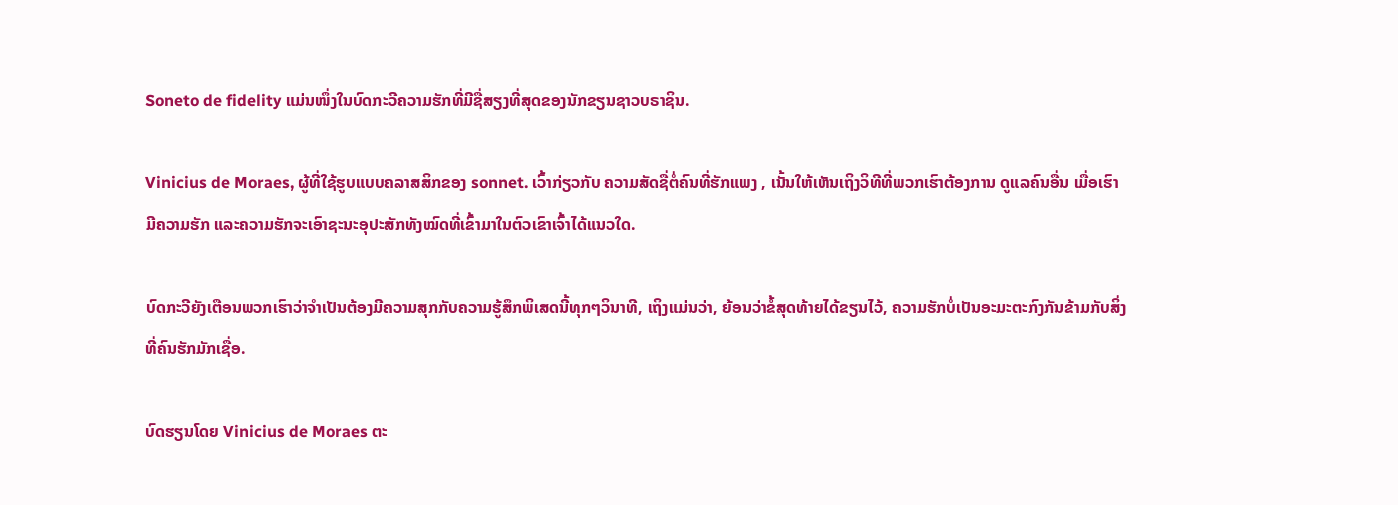Soneto de fidelity ແມ່ນໜຶ່ງໃນບົດກະວີຄວາມຮັກທີ່ມີຊື່ສຽງທີ່ສຸດຂອງນັກຂຽນຊາວບຣາຊິນ.

Vinicius de Moraes, ຜູ້ທີ່ໃຊ້ຮູບແບບຄລາສສິກຂອງ sonnet. ເວົ້າກ່ຽວກັບ ຄວາມສັດຊື່ຕໍ່ຄົນທີ່ຮັກແພງ , ເນັ້ນໃຫ້ເຫັນເຖິງວິທີທີ່ພວກເຮົາຕ້ອງການ ດູແລຄົນອື່ນ ເມື່ອເຮົາມີຄວາມຮັກ ແລະຄວາມຮັກຈະເອົາຊະນະອຸປະສັກທັງໝົດທີ່ເຂົ້າມາໃນຕົວເຂົາເຈົ້າໄດ້ແນວໃດ.

ບົດກະວີຍັງເຕືອນພວກເຮົາວ່າຈໍາເປັນຕ້ອງມີຄວາມສຸກກັບຄວາມຮູ້ສຶກພິເສດນີ້ທຸກໆວິນາທີ, ເຖິງແມ່ນວ່າ, ຍ້ອນວ່າຂໍ້ສຸດທ້າຍໄດ້ຂຽນໄວ້, ຄວາມຮັກບໍ່ເປັນອະມະຕະກົງກັນຂ້າມກັບສິ່ງທີ່ຄົນຮັກມັກເຊື່ອ.

ບົດຮຽນໂດຍ Vinicius de Moraes ຕະ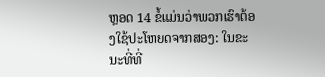ຫຼອດ 14 ຂໍ້ແມ່ນວ່າພວກເຮົາຕ້ອງໃຊ້ປະໂຫຍດຈາກສອງ: ໃນຂະນະທີ່ທີ່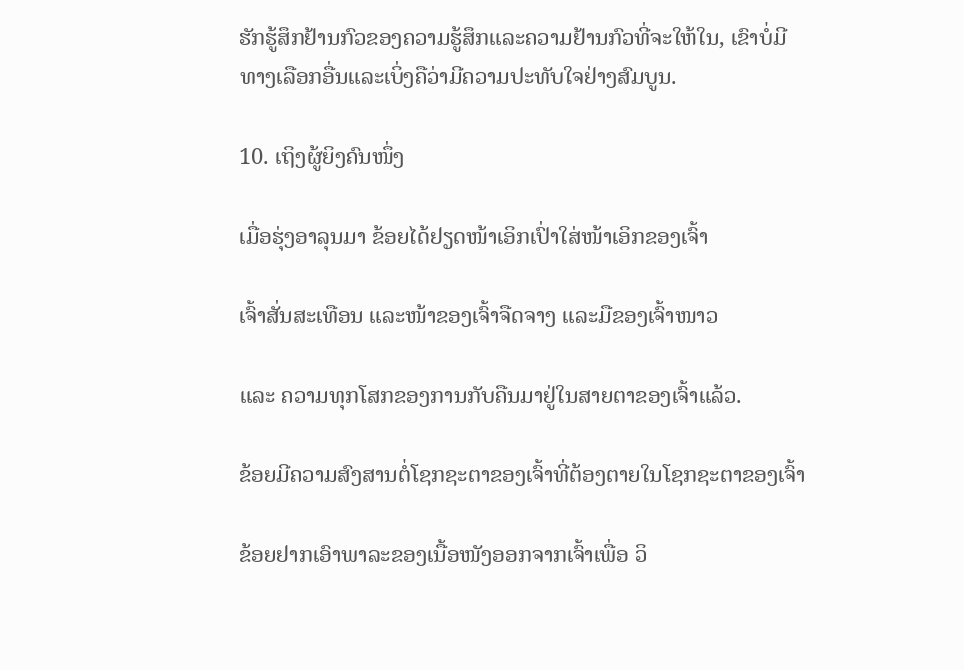ຮັກຮູ້ສຶກຢ້ານກົວຂອງຄວາມຮູ້ສຶກແລະຄວາມຢ້ານກົວທີ່ຈະໃຫ້ໃນ, ເຂົາບໍ່ມີທາງເລືອກອື່ນແລະເບິ່ງຄືວ່າມີຄວາມປະທັບໃຈຢ່າງສົມບູນ.

10. ເຖິງຜູ້ຍິງຄົນໜຶ່ງ

ເມື່ອຮຸ່ງອາລຸນມາ ຂ້ອຍໄດ້ຢຽດໜ້າເອິກເປົ່າໃສ່ໜ້າເອິກຂອງເຈົ້າ

ເຈົ້າສັ່ນສະເທືອນ ແລະໜ້າຂອງເຈົ້າຈືດຈາງ ແລະມືຂອງເຈົ້າໜາວ

ແລະ ຄວາມທຸກໂສກຂອງການກັບຄືນມາຢູ່ໃນສາຍຕາຂອງເຈົ້າແລ້ວ.

ຂ້ອຍມີຄວາມສົງສານຕໍ່ໂຊກຊະຕາຂອງເຈົ້າທີ່ຕ້ອງຕາຍໃນໂຊກຊະຕາຂອງເຈົ້າ

ຂ້ອຍຢາກເອົາພາລະຂອງເນື້ອໜັງອອກຈາກເຈົ້າເພື່ອ ວິ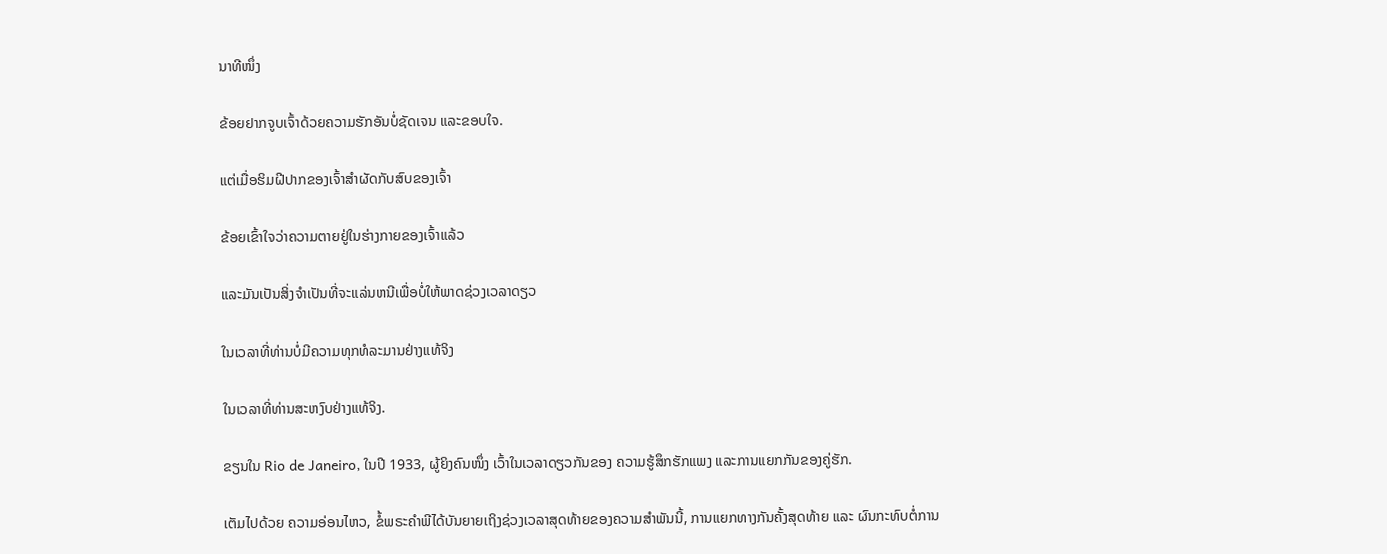ນາທີໜຶ່ງ

ຂ້ອຍຢາກຈູບເຈົ້າດ້ວຍຄວາມຮັກອັນບໍ່ຊັດເຈນ ແລະຂອບໃຈ.

ແຕ່ເມື່ອຮິມຝີປາກຂອງເຈົ້າສຳຜັດກັບສົບຂອງເຈົ້າ

ຂ້ອຍເຂົ້າໃຈວ່າຄວາມຕາຍຢູ່ໃນຮ່າງກາຍຂອງເຈົ້າແລ້ວ

ແລະມັນເປັນສິ່ງຈໍາເປັນທີ່ຈະແລ່ນຫນີເພື່ອບໍ່ໃຫ້ພາດຊ່ວງເວລາດຽວ

ໃນເວລາທີ່ທ່ານບໍ່ມີຄວາມທຸກທໍລະມານຢ່າງແທ້ຈິງ

ໃນເວລາທີ່ທ່ານສະຫງົບຢ່າງແທ້ຈິງ.

ຂຽນໃນ Rio de Janeiro, ໃນປີ 1933, ຜູ້ຍິງຄົນໜຶ່ງ ເວົ້າໃນເວລາດຽວກັນຂອງ ຄວາມຮູ້ສຶກຮັກແພງ ແລະການແຍກກັນຂອງຄູ່ຮັກ.

ເຕັມໄປດ້ວຍ ຄວາມອ່ອນໄຫວ, ຂໍ້ພຣະຄໍາພີໄດ້ບັນຍາຍເຖິງຊ່ວງເວລາສຸດທ້າຍຂອງຄວາມສຳພັນນີ້, ການແຍກທາງກັນຄັ້ງສຸດທ້າຍ ແລະ ຜົນກະທົບຕໍ່ການ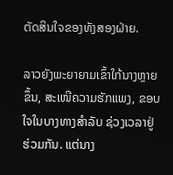ຕັດສິນໃຈຂອງທັງສອງຝ່າຍ.

ລາວຍັງພະຍາຍາມເຂົ້າໃກ້ນາງຫຼາຍຂຶ້ນ, ສະເໜີຄວາມຮັກແພງ, ຂອບໃຈໃນບາງທາງສຳລັບ ຊ່ວງເວລາຢູ່ຮ່ວມກັນ. ແຕ່ນາງ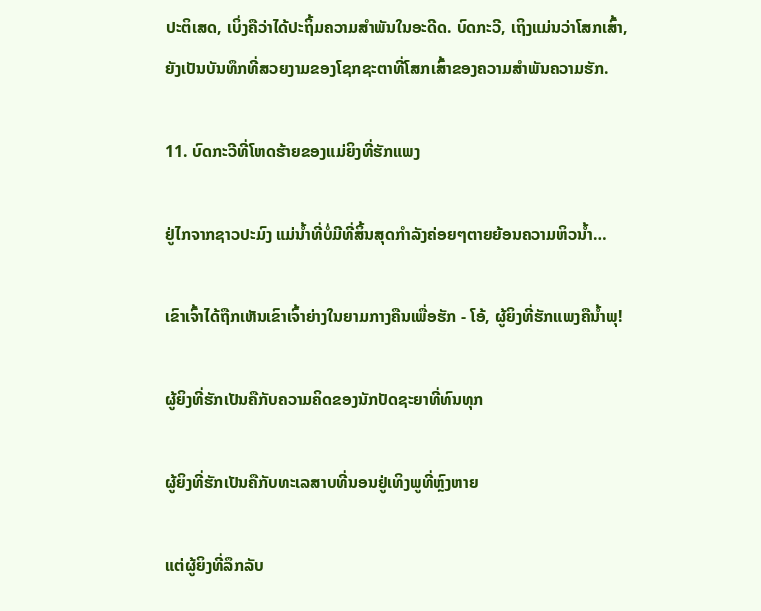ປະຕິເສດ, ເບິ່ງຄືວ່າໄດ້ປະຖິ້ມຄວາມສໍາພັນໃນອະດີດ. ບົດກະວີ, ເຖິງແມ່ນວ່າໂສກເສົ້າ, ຍັງເປັນບັນທຶກທີ່ສວຍງາມຂອງໂຊກຊະຕາທີ່ໂສກເສົ້າຂອງຄວາມສໍາພັນຄວາມຮັກ.

11. ບົດກະວີທີ່ໂຫດຮ້າຍຂອງແມ່ຍິງທີ່ຮັກແພງ

ຢູ່ໄກຈາກຊາວປະມົງ ແມ່ນ້ຳທີ່ບໍ່ມີທີ່ສິ້ນສຸດກຳລັງຄ່ອຍໆຕາຍຍ້ອນຄວາມຫິວນໍ້າ…

ເຂົາເຈົ້າໄດ້ຖືກເຫັນເຂົາເຈົ້າຍ່າງໃນຍາມກາງຄືນເພື່ອຮັກ - ໂອ້, ຜູ້ຍິງທີ່ຮັກແພງຄືນໍ້າພຸ!

ຜູ້ຍິງທີ່ຮັກເປັນຄືກັບຄວາມຄິດຂອງນັກປັດຊະຍາທີ່ທົນທຸກ

ຜູ້ຍິງທີ່ຮັກເປັນຄືກັບທະເລສາບທີ່ນອນຢູ່ເທິງພູທີ່ຫຼົງຫາຍ

ແຕ່ຜູ້ຍິງທີ່ລຶກລັບ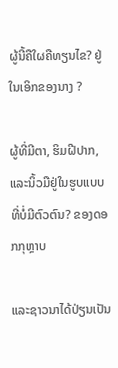ຜູ້ນີ້ຄືໃຜຄືທຽນໄຂ? ຢູ່ໃນເອິກຂອງນາງ ?

ຜູ້ທີ່ມີຕາ, ຮິມຝີປາກ, ແລະນິ້ວມືຢູ່ໃນຮູບແບບທີ່ບໍ່ມີຕົວຕົນ? ຂອງດອກກຸຫຼາບ

ແລະຊາວນາໄດ້ປ່ຽນເປັນ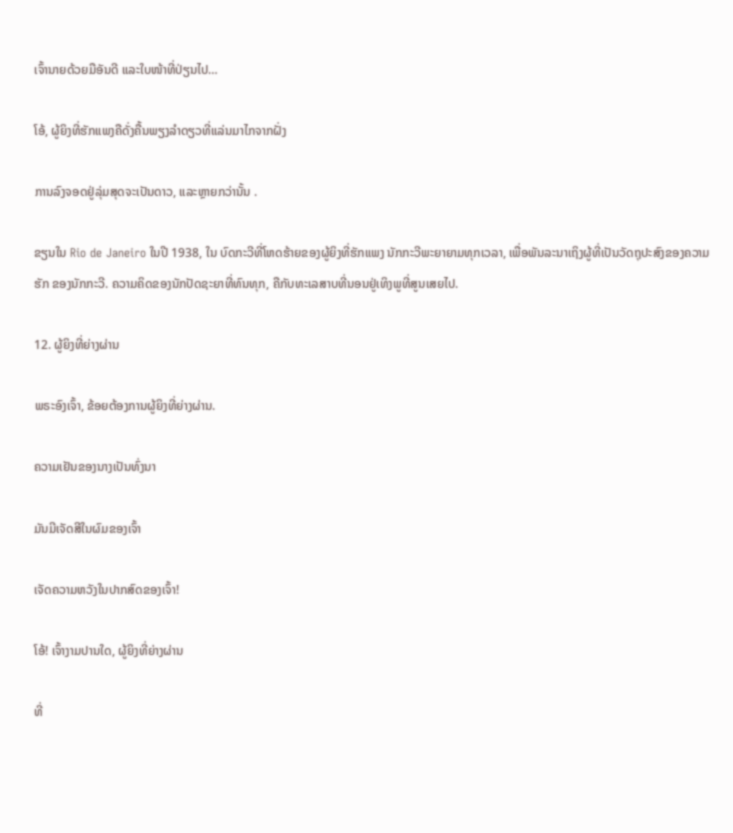ເຈົ້ານາຍດ້ວຍມືອັນດີ ແລະໃບໜ້າທີ່ປ່ຽນໄປ…

ໂອ້, ຜູ້ຍິງທີ່ຮັກແພງຄືດັ່ງຄື້ນພຽງລຳດຽວທີ່ແລ່ນມາໄກຈາກຝັ່ງ

ການລົງຈອດຢູ່ລຸ່ມສຸດຈະເປັນດາວ, ແລະຫຼາຍກວ່ານັ້ນ .

ຂຽນໃນ Rio de Janeiro ໃນປີ 1938, ໃນ ບົດກະວີທີ່ໂຫດຮ້າຍຂອງຜູ້ຍິງທີ່ຮັກແພງ ນັກກະວີພະຍາຍາມທຸກເວລາ, ເພື່ອພັນລະນາເຖິງຜູ້ທີ່ເປັນວັດຖຸປະສົງຂອງຄວາມຮັກ ຂອງນັກກະວີ. ຄວາມຄິດຂອງນັກປັດຊະຍາທີ່ທົນທຸກ, ຄືກັບທະເລສາບທີ່ນອນຢູ່ເທິງພູທີ່ສູນເສຍໄປ.

12. ຜູ້ຍິງທີ່ຍ່າງຜ່ານ

ພຣະອົງເຈົ້າ, ຂ້ອຍຕ້ອງການຜູ້ຍິງທີ່ຍ່າງຜ່ານ.

ຄວາມເຢັນຂອງນາງເປັນທົ່ງນາ

ມັນມີເຈັດສີໃນຜົມຂອງເຈົ້າ

ເຈັດຄວາມຫວັງໃນປາກສົດຂອງເຈົ້າ!

ໂອ້! ເຈົ້າງາມປານໃດ, ຜູ້ຍິງທີ່ຍ່າງຜ່ານ

ທີ່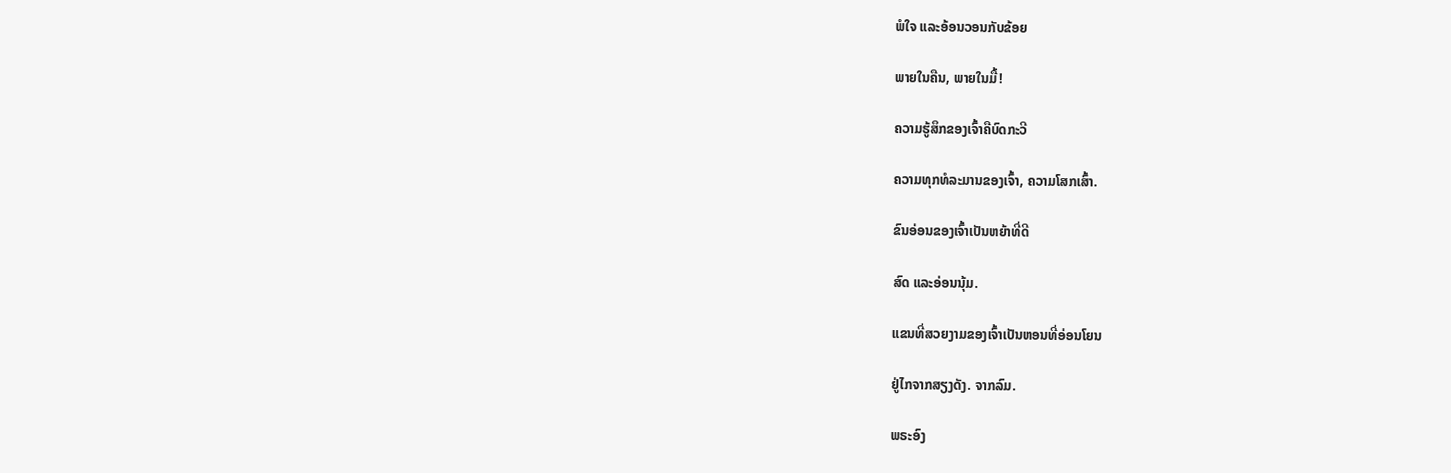ພໍໃຈ ແລະອ້ອນວອນກັບຂ້ອຍ

ພາຍໃນຄືນ, ພາຍໃນມື້!

ຄວາມຮູ້ສຶກຂອງເຈົ້າຄືບົດກະວີ

ຄວາມທຸກທໍລະມານຂອງເຈົ້າ, ຄວາມໂສກເສົ້າ.

ຂົນອ່ອນຂອງເຈົ້າເປັນຫຍ້າທີ່ດີ

ສົດ ແລະອ່ອນນຸ້ມ.

ແຂນທີ່ສວຍງາມຂອງເຈົ້າເປັນຫອນທີ່ອ່ອນໂຍນ

ຢູ່ໄກຈາກສຽງດັງ. ຈາກລົມ.

ພຣະອົງ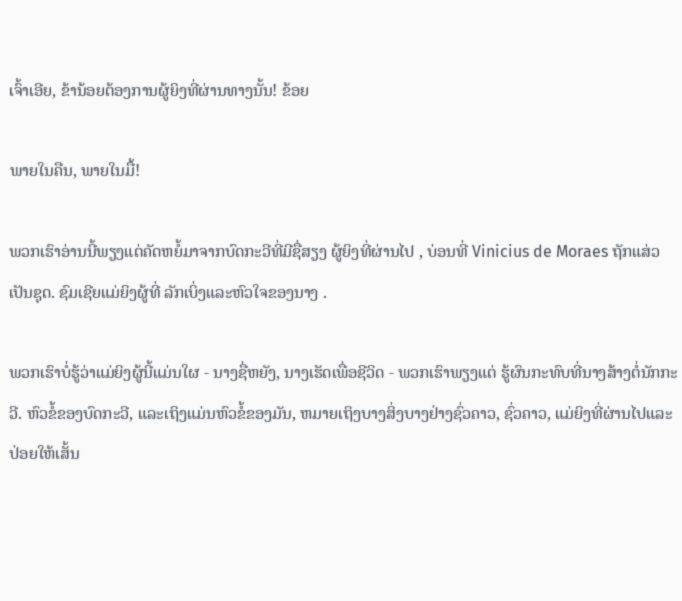ເຈົ້າເອີຍ, ຂ້ານ້ອຍຕ້ອງການຜູ້ຍິງທີ່ຜ່ານທາງນັ້ນ! ຂ້ອຍ

ພາຍໃນຄືນ, ພາຍໃນມື້!

ພວກເຮົາອ່ານນີ້ພຽງແຕ່ຄັດຫຍໍ້ມາຈາກບົດກະວີທີ່ມີຊື່ສຽງ ຜູ້ຍິງທີ່ຜ່ານໄປ , ບ່ອນທີ່ Vinicius de Moraes ຖັກແສ່ວເປັນຊຸດ. ຊົມເຊີຍແມ່ຍິງຜູ້ທີ່ ລັກເບິ່ງແລະຫົວໃຈຂອງນາງ .

ພວກເຮົາບໍ່ຮູ້ວ່າແມ່ຍິງຜູ້ນີ້ແມ່ນໃຜ - ນາງຊື່ຫຍັງ, ນາງເຮັດເພື່ອຊີວິດ - ພວກເຮົາພຽງແຕ່ ຮູ້ຜົນກະທົບທີ່ນາງສ້າງຕໍ່ນັກກະວີ. ຫົວຂໍ້ຂອງບົດກະວີ, ແລະເຖິງແມ່ນຫົວຂໍ້ຂອງມັນ, ຫມາຍເຖິງບາງສິ່ງບາງຢ່າງຊົ່ວຄາວ, ຊົ່ວຄາວ, ແມ່ຍິງທີ່ຜ່ານໄປແລະປ່ອຍໃຫ້ເສັ້ນ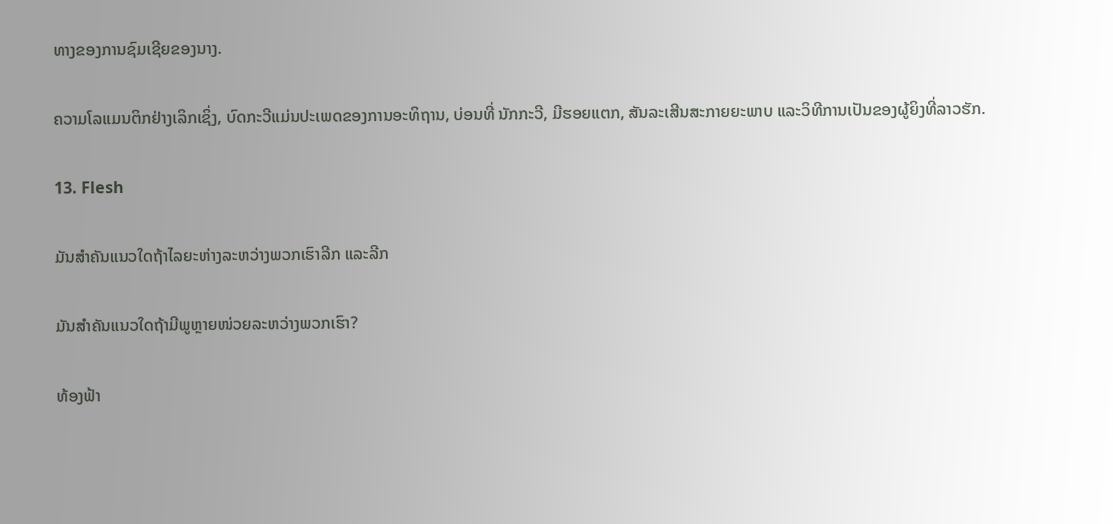ທາງຂອງການຊົມເຊີຍຂອງນາງ.

ຄວາມໂລແມນຕິກຢ່າງເລິກເຊິ່ງ, ບົດກະວີແມ່ນປະເພດຂອງການອະທິຖານ, ບ່ອນທີ່ ນັກກະວີ, ມີຮອຍແຕກ, ສັນລະເສີນສະກາຍຍະພາບ ແລະວິທີການເປັນຂອງຜູ້ຍິງທີ່ລາວຮັກ.

13. Flesh

ມັນສຳຄັນແນວໃດຖ້າໄລຍະຫ່າງລະຫວ່າງພວກເຮົາລີກ ແລະລີກ

ມັນສຳຄັນແນວໃດຖ້າມີພູຫຼາຍໜ່ວຍລະຫວ່າງພວກເຮົາ?

ທ້ອງຟ້າ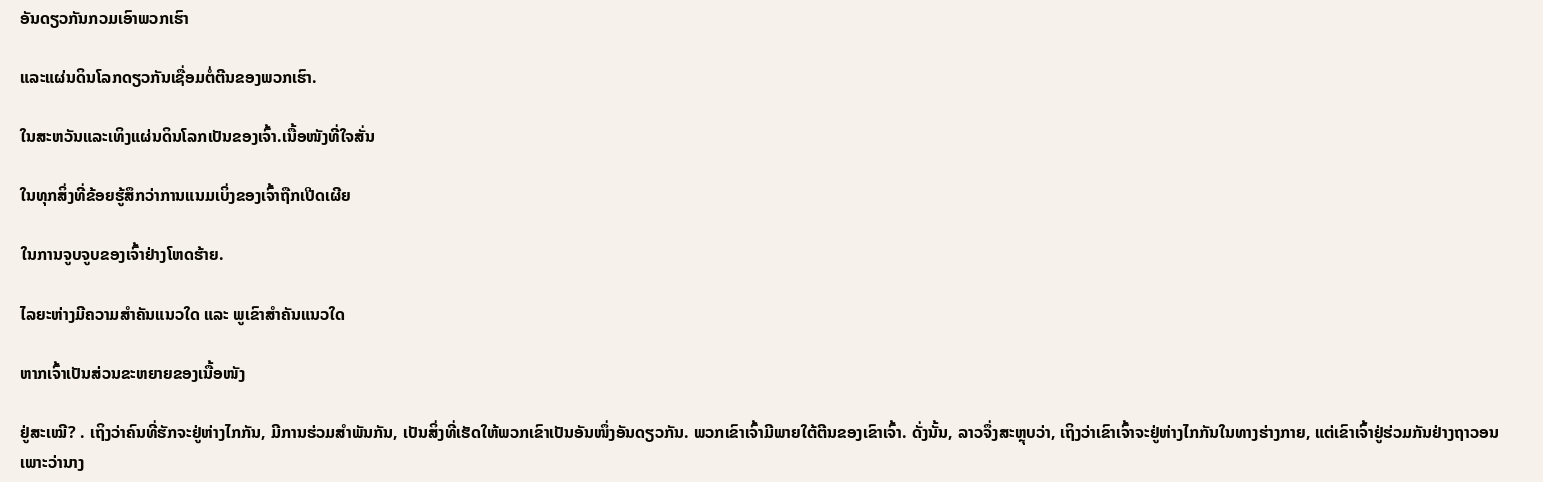ອັນດຽວກັນກວມເອົາພວກເຮົາ

ແລະແຜ່ນດິນໂລກດຽວກັນເຊື່ອມຕໍ່ຕີນຂອງພວກເຮົາ.

ໃນສະຫວັນແລະເທິງແຜ່ນດິນໂລກເປັນຂອງເຈົ້າ.ເນື້ອໜັງທີ່ໃຈສັ່ນ

ໃນທຸກສິ່ງທີ່ຂ້ອຍຮູ້ສຶກວ່າການແນມເບິ່ງຂອງເຈົ້າຖືກເປີດເຜີຍ

ໃນການຈູບຈູບຂອງເຈົ້າຢ່າງໂຫດຮ້າຍ.

ໄລຍະຫ່າງມີຄວາມສຳຄັນແນວໃດ ແລະ ພູເຂົາສຳຄັນແນວໃດ

ຫາກເຈົ້າເປັນສ່ວນຂະຫຍາຍຂອງເນື້ອໜັງ

ຢູ່ສະເໝີ? . ເຖິງວ່າຄົນທີ່ຮັກຈະຢູ່ຫ່າງໄກກັນ, ມີການຮ່ວມສຳພັນກັນ, ເປັນສິ່ງທີ່ເຮັດໃຫ້ພວກເຂົາເປັນອັນໜຶ່ງອັນດຽວກັນ. ພວກເຂົາເຈົ້າມີພາຍໃຕ້ຕີນຂອງເຂົາເຈົ້າ. ດັ່ງນັ້ນ, ລາວຈຶ່ງສະຫຼຸບວ່າ, ເຖິງວ່າເຂົາເຈົ້າຈະຢູ່ຫ່າງໄກກັນໃນທາງຮ່າງກາຍ, ແຕ່ເຂົາເຈົ້າຢູ່ຮ່ວມກັນຢ່າງຖາວອນເພາະວ່ານາງ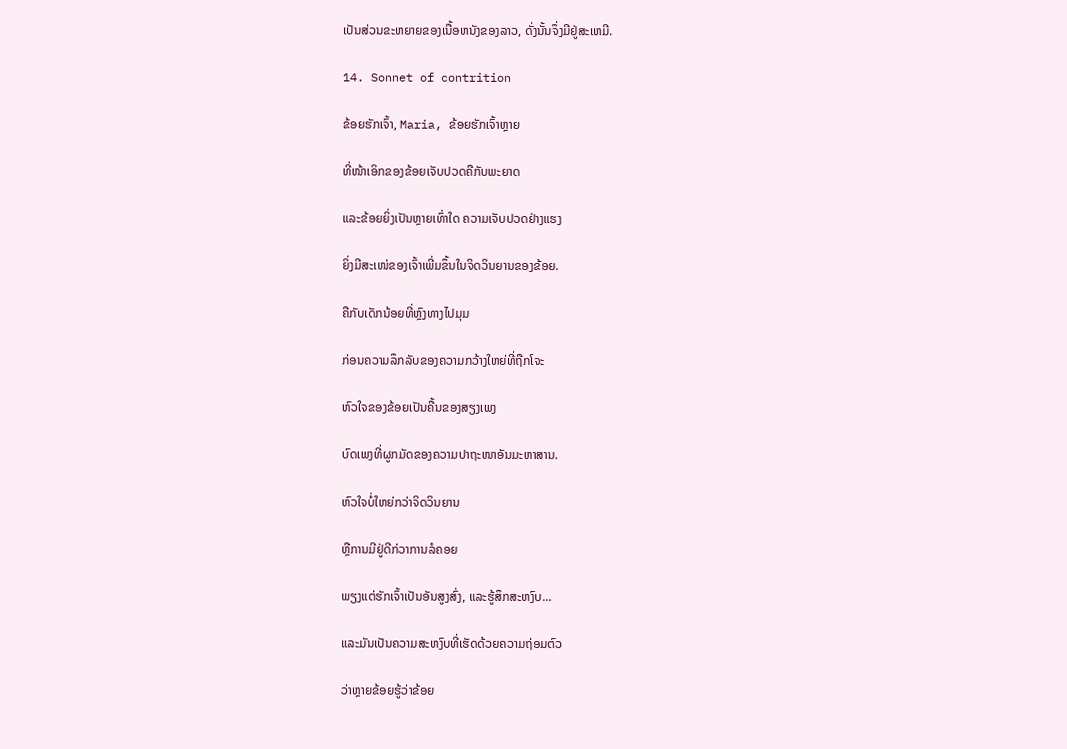ເປັນສ່ວນຂະຫຍາຍຂອງເນື້ອຫນັງຂອງລາວ, ດັ່ງນັ້ນຈຶ່ງມີຢູ່ສະເຫມີ.

14. Sonnet of contrition

ຂ້ອຍຮັກເຈົ້າ, Maria, ຂ້ອຍຮັກເຈົ້າຫຼາຍ

ທີ່ໜ້າເອິກຂອງຂ້ອຍເຈັບປວດຄືກັບພະຍາດ

ແລະຂ້ອຍຍິ່ງເປັນຫຼາຍເທົ່າໃດ ຄວາມເຈັບປວດຢ່າງແຮງ

ຍິ່ງມີສະເໜ່ຂອງເຈົ້າເພີ່ມຂຶ້ນໃນຈິດວິນຍານຂອງຂ້ອຍ.

ຄືກັບເດັກນ້ອຍທີ່ຫຼົງທາງໄປມຸມ

ກ່ອນຄວາມລຶກລັບຂອງຄວາມກວ້າງໃຫຍ່ທີ່ຖືກໂຈະ

ຫົວໃຈຂອງຂ້ອຍເປັນຄື້ນຂອງສຽງເພງ

ບົດເພງທີ່ຜູກມັດຂອງຄວາມປາຖະໜາອັນມະຫາສານ.

ຫົວໃຈບໍ່ໃຫຍ່ກວ່າຈິດວິນຍານ

ຫຼືການມີຢູ່ດີກ່ວາການລໍຄອຍ

ພຽງແຕ່ຮັກເຈົ້າເປັນອັນສູງສົ່ງ, ແລະຮູ້ສຶກສະຫງົບ...

ແລະມັນເປັນຄວາມສະຫງົບທີ່ເຮັດດ້ວຍຄວາມຖ່ອມຕົວ

ວ່າຫຼາຍຂ້ອຍຮູ້ວ່າຂ້ອຍ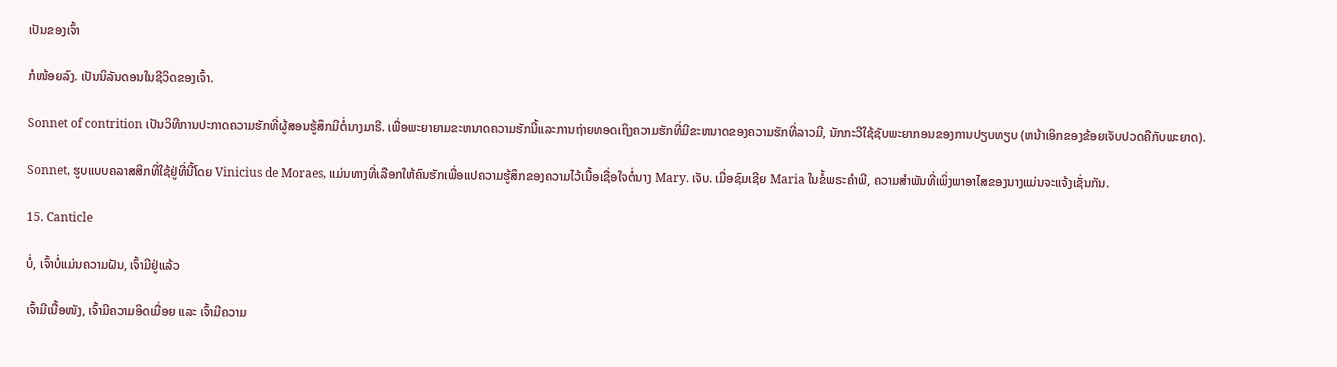ເປັນຂອງເຈົ້າ

ກໍໜ້ອຍລົງ. ເປັນນິລັນດອນໃນຊີວິດຂອງເຈົ້າ.

Sonnet of contrition ເປັນວິທີການປະກາດຄວາມຮັກທີ່ຜູ້ສອນຮູ້ສຶກມີຕໍ່ນາງມາຣີ. ເພື່ອພະຍາຍາມຂະຫນາດຄວາມຮັກນີ້ແລະການຖ່າຍທອດເຖິງຄວາມຮັກທີ່ມີຂະຫນາດຂອງຄວາມຮັກທີ່ລາວມີ, ນັກກະວີໃຊ້ຊັບພະຍາກອນຂອງການປຽບທຽບ (ຫນ້າເອິກຂອງຂ້ອຍເຈັບປວດຄືກັບພະຍາດ).

Sonnet, ຮູບແບບຄລາສສິກທີ່ໃຊ້ຢູ່ທີ່ນີ້ໂດຍ Vinicius de Moraes, ແມ່ນທາງທີ່ເລືອກໃຫ້ຄົນຮັກເພື່ອແປຄວາມຮູ້ສຶກຂອງຄວາມໄວ້ເນື້ອເຊື່ອໃຈຕໍ່ນາງ Mary. ເຈັບ. ເມື່ອຊົມເຊີຍ Maria ໃນຂໍ້ພຣະຄໍາພີ, ຄວາມສໍາພັນທີ່ເພິ່ງພາອາໄສຂອງນາງແມ່ນຈະແຈ້ງເຊັ່ນກັນ.

15. Canticle

ບໍ່, ເຈົ້າບໍ່ແມ່ນຄວາມຝັນ, ເຈົ້າມີຢູ່ແລ້ວ

ເຈົ້າມີເນື້ອໜັງ, ເຈົ້າມີຄວາມອິດເມື່ອຍ ແລະ ເຈົ້າມີຄວາມ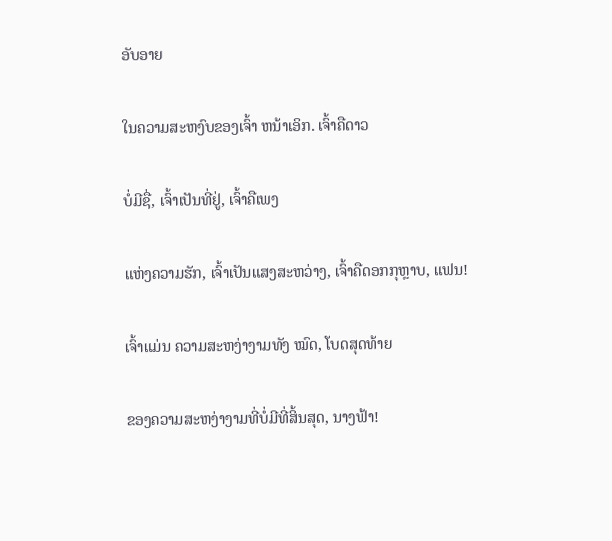ອັບອາຍ

ໃນຄວາມສະຫງົບຂອງເຈົ້າ ຫນ້າເອິກ. ເຈົ້າຄືດາວ

ບໍ່ມີຊື່, ເຈົ້າເປັນທີ່ຢູ່, ເຈົ້າຄືເພງ

ແຫ່ງຄວາມຮັກ, ເຈົ້າເປັນແສງສະຫວ່າງ, ເຈົ້າຄືດອກກຸຫຼາບ, ແຟນ!

ເຈົ້າແມ່ນ ຄວາມສະຫງ່າງາມທັງ ໝົດ, ໂບດສຸດທ້າຍ

ຂອງຄວາມສະຫງ່າງາມທີ່ບໍ່ມີທີ່ສິ້ນສຸດ, ນາງຟ້າ!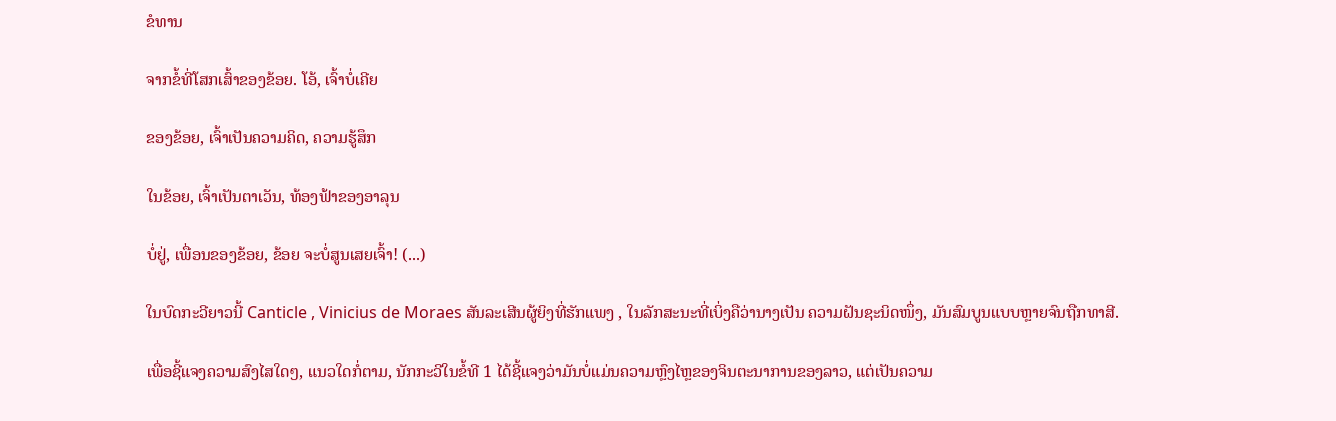ຂໍທານ

ຈາກຂໍ້ທີ່ໂສກເສົ້າຂອງຂ້ອຍ. ໂອ້, ເຈົ້າບໍ່ເຄີຍ

ຂອງຂ້ອຍ, ເຈົ້າເປັນຄວາມຄິດ, ຄວາມຮູ້ສຶກ

ໃນຂ້ອຍ, ເຈົ້າເປັນຕາເວັນ, ທ້ອງຟ້າຂອງອາລຸນ

ບໍ່ຢູ່, ເພື່ອນຂອງຂ້ອຍ, ຂ້ອຍ ຈະບໍ່ສູນເສຍເຈົ້າ! (...)

ໃນບົດກະວີຍາວນີ້ Canticle , Vinicius de Moraes ສັນລະເສີນຜູ້ຍິງທີ່ຮັກແພງ , ໃນລັກສະນະທີ່ເບິ່ງຄືວ່ານາງເປັນ ຄວາມຝັນຊະນິດໜຶ່ງ, ມັນສົມບູນແບບຫຼາຍຈົນຖືກທາສີ.

ເພື່ອຊີ້ແຈງຄວາມສົງໄສໃດໆ, ແນວໃດກໍ່ຕາມ, ນັກກະວີໃນຂໍ້ທີ 1 ໄດ້ຊີ້ແຈງວ່າມັນບໍ່ແມ່ນຄວາມຫຼົງໄຫຼຂອງຈິນຕະນາການຂອງລາວ, ແຕ່ເປັນຄວາມ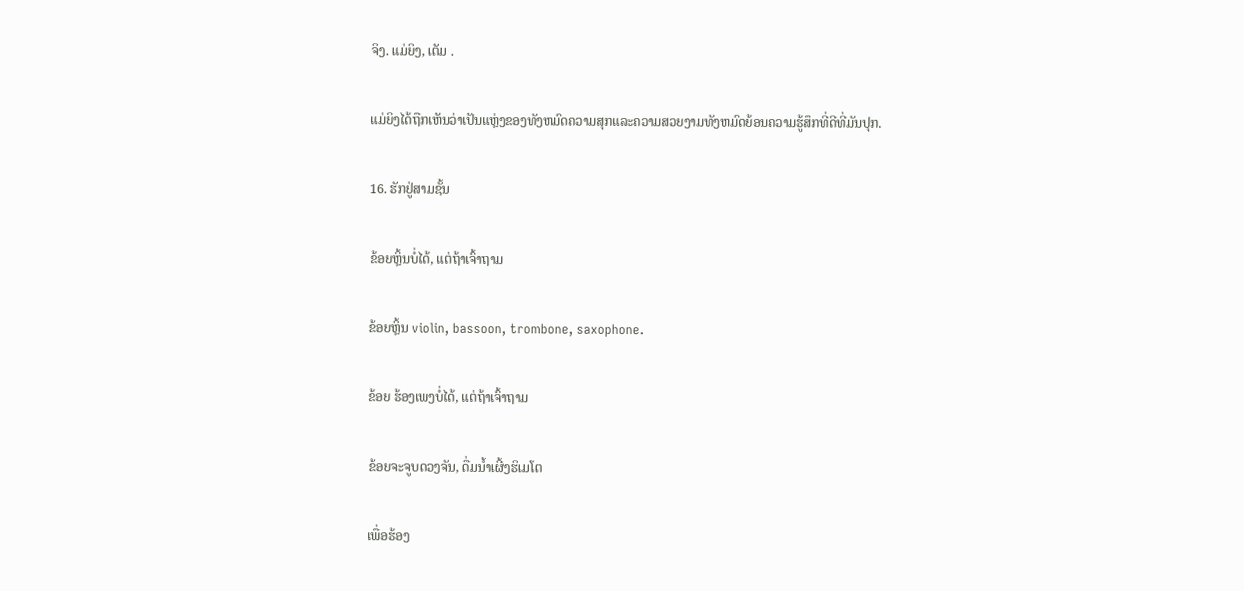ຈິງ. ແມ່ຍິງ, ເຕັມ .

ແມ່ຍິງໄດ້ຖືກເຫັນວ່າເປັນແຫຼ່ງຂອງທັງຫມົດຄວາມສຸກແລະຄວາມສວຍງາມທັງຫມົດຍ້ອນຄວາມຮູ້ສຶກທີ່ດີທີ່ມັນປຸກ.

16. ຮັກຢູ່ສາມຊັ້ນ

ຂ້ອຍຫຼິ້ນບໍ່ໄດ້, ແຕ່ຖ້າເຈົ້າຖາມ

ຂ້ອຍຫຼິ້ນ violin, bassoon, trombone, saxophone.

ຂ້ອຍ ຮ້ອງເພງບໍ່ໄດ້, ແຕ່ຖ້າເຈົ້າຖາມ

ຂ້ອຍຈະຈູບດວງຈັນ, ດື່ມນໍ້າເຜີ້ງຮິເມໂຕ

ເພື່ອຮ້ອງ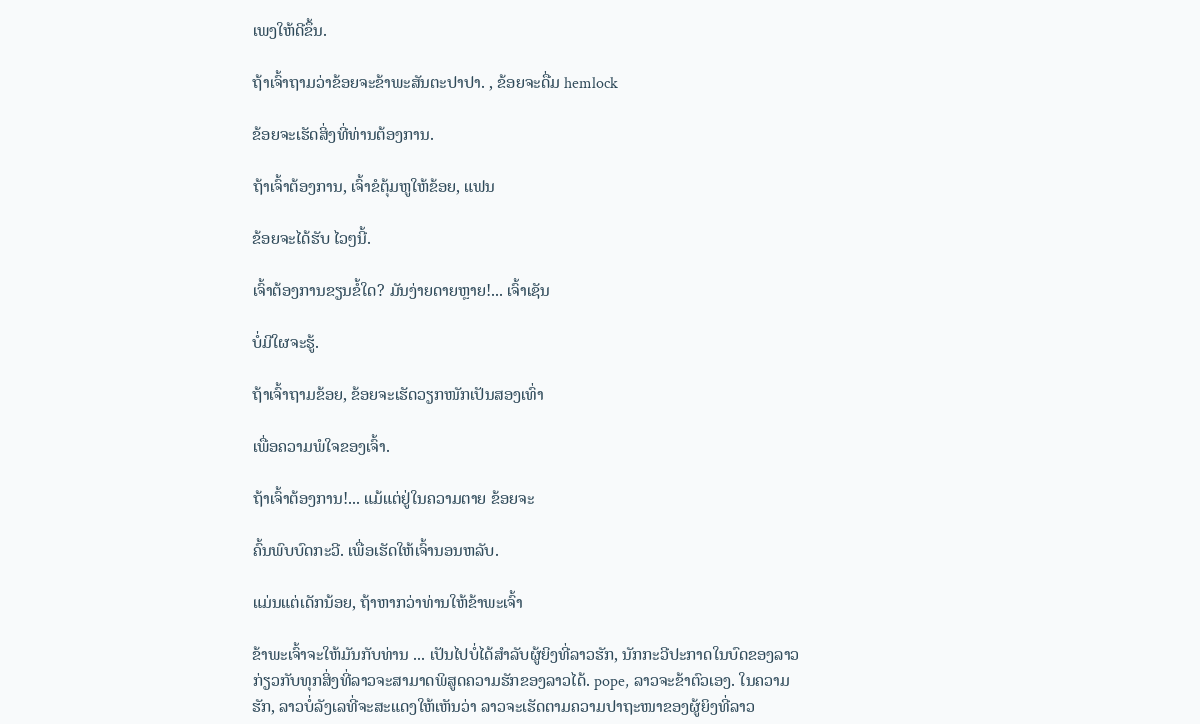ເພງໃຫ້ດີຂຶ້ນ.

ຖ້າເຈົ້າຖາມວ່າຂ້ອຍຈະຂ້າພະສັນຕະປາປາ. , ຂ້ອຍຈະດື່ມ hemlock

ຂ້ອຍຈະເຮັດສິ່ງທີ່ທ່ານຕ້ອງການ.

ຖ້າເຈົ້າຕ້ອງການ, ເຈົ້າຂໍຕຸ້ມຫູໃຫ້ຂ້ອຍ, ແຟນ

ຂ້ອຍຈະໄດ້ຮັບ ໄວໆນີ້.

ເຈົ້າຕ້ອງການຂຽນຂໍ້ໃດ? ມັນງ່າຍດາຍຫຼາຍ!... ເຈົ້າເຊັນ

ບໍ່ມີໃຜຈະຮູ້.

ຖ້າເຈົ້າຖາມຂ້ອຍ, ຂ້ອຍຈະເຮັດວຽກໜັກເປັນສອງເທົ່າ

ເພື່ອຄວາມພໍໃຈຂອງເຈົ້າ.

ຖ້າເຈົ້າຕ້ອງການ!... ແມ້ແຕ່ຢູ່ໃນຄວາມຕາຍ ຂ້ອຍຈະ

ຄົ້ນພົບບົດກະວີ. ເພື່ອເຮັດໃຫ້ເຈົ້ານອນຫລັບ.

ແມ່ນແຕ່ເດັກນ້ອຍ, ຖ້າຫາກວ່າທ່ານໃຫ້ຂ້າພະເຈົ້າ

ຂ້າພະເຈົ້າຈະໃຫ້ມັນກັບທ່ານ ... ເປັນໄປບໍ່ໄດ້ສຳລັບຜູ້ຍິງທີ່ລາວຮັກ, ນັກກະວີປະກາດໃນບົດຂອງລາວກ່ຽວກັບທຸກສິ່ງທີ່ລາວຈະສາມາດພິສູດຄວາມຮັກຂອງລາວໄດ້. pope, ລາວຈະຂ້າຕົວເອງ. ໃນຄວາມຮັກ, ລາວບໍ່ລັງເລທີ່ຈະສະແດງໃຫ້ເຫັນວ່າ ລາວຈະເຮັດຕາມຄວາມປາຖະໜາຂອງຜູ້ຍິງທີ່ລາວ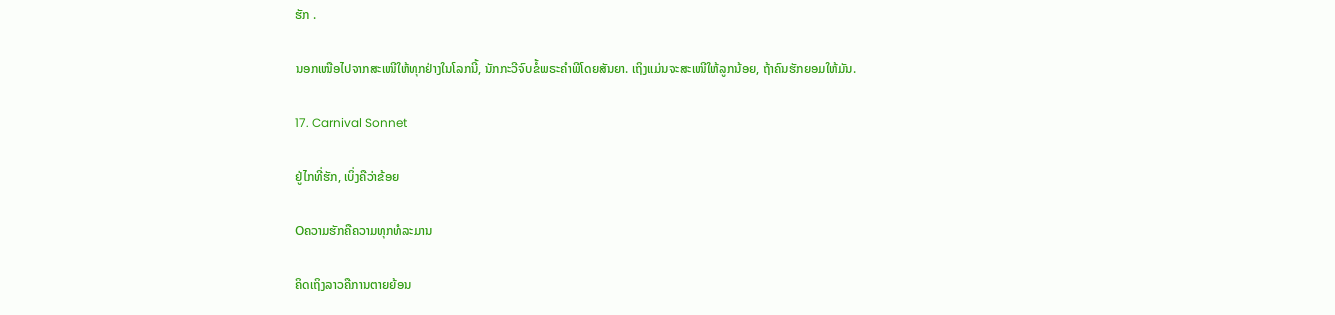ຮັກ .

ນອກເໜືອໄປຈາກສະເໜີໃຫ້ທຸກຢ່າງໃນໂລກນີ້, ນັກກະວີຈົບຂໍ້ພຣະຄໍາພີໂດຍສັນຍາ. ເຖິງແມ່ນຈະສະເໜີໃຫ້ລູກນ້ອຍ, ຖ້າຄົນຮັກຍອມໃຫ້ມັນ.

17. Carnival Sonnet

ຢູ່ໄກທີ່ຮັກ, ເບິ່ງຄືວ່າຂ້ອຍ

Oຄວາມຮັກຄືຄວາມທຸກທໍລະມານ

ຄິດເຖິງລາວຄືການຕາຍຍ້ອນ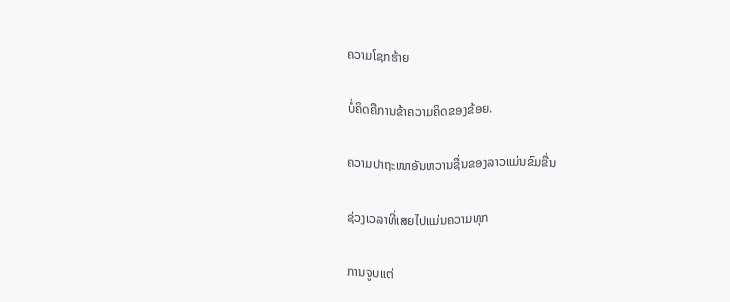ຄວາມໂຊກຮ້າຍ

ບໍ່ຄິດຄືການຂ້າຄວາມຄິດຂອງຂ້ອຍ.

ຄວາມປາຖະໜາອັນຫວານຊື່ນຂອງລາວແມ່ນຂົມຂື່ນ

ຊ່ວງເວລາທີ່ເສຍໄປແມ່ນຄວາມທຸກ

ການຈູບແຕ່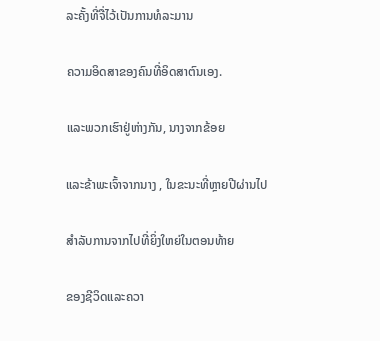ລະຄັ້ງທີ່ຈື່ໄວ້ເປັນການທໍລະມານ

ຄວາມອິດສາຂອງຄົນທີ່ອິດສາຕົນເອງ.

ແລະພວກເຮົາຢູ່ຫ່າງກັນ, ນາງຈາກຂ້ອຍ

ແລະຂ້າພະເຈົ້າຈາກນາງ , ໃນຂະນະທີ່ຫຼາຍປີຜ່ານໄປ

ສໍາລັບການຈາກໄປທີ່ຍິ່ງໃຫຍ່ໃນຕອນທ້າຍ

ຂອງຊີວິດແລະຄວາ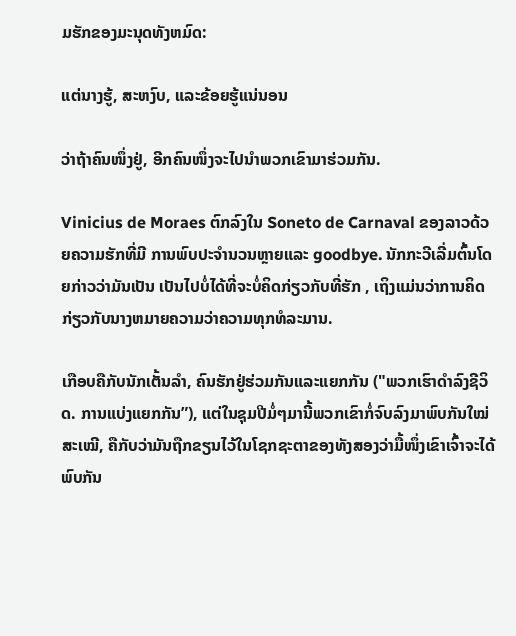ມຮັກຂອງມະນຸດທັງຫມົດ:

ແຕ່ນາງຮູ້, ສະຫງົບ, ແລະຂ້ອຍຮູ້ແນ່ນອນ

ວ່າຖ້າຄົນໜຶ່ງຢູ່, ອີກຄົນໜຶ່ງຈະໄປນຳພວກເຂົາມາຮ່ວມກັນ.

Vinicius de Moraes ຕົກລົງໃນ Soneto de Carnaval ຂອງລາວດ້ວຍຄວາມຮັກທີ່ມີ ການພົບປະຈໍານວນຫຼາຍແລະ goodbye. ນັກກະວີເລີ່ມຕົ້ນໂດຍກ່າວວ່າມັນເປັນ ເປັນໄປບໍ່ໄດ້ທີ່ຈະບໍ່ຄິດກ່ຽວກັບທີ່ຮັກ , ເຖິງແມ່ນວ່າການຄິດກ່ຽວກັບນາງຫມາຍຄວາມວ່າຄວາມທຸກທໍລະມານ.

ເກືອບຄືກັບນັກເຕັ້ນລໍາ, ຄົນຮັກຢູ່ຮ່ວມກັນແລະແຍກກັນ ("ພວກເຮົາດໍາລົງຊີວິດ. ການແບ່ງແຍກກັນ”), ແຕ່ໃນຊຸມປີມໍ່ໆມານີ້ພວກເຂົາກໍ່ຈົບລົງມາພົບກັນໃໝ່ສະເໝີ, ຄືກັບວ່າມັນຖືກຂຽນໄວ້ໃນໂຊກຊະຕາຂອງທັງສອງວ່າມື້ໜຶ່ງເຂົາເຈົ້າຈະໄດ້ພົບກັນ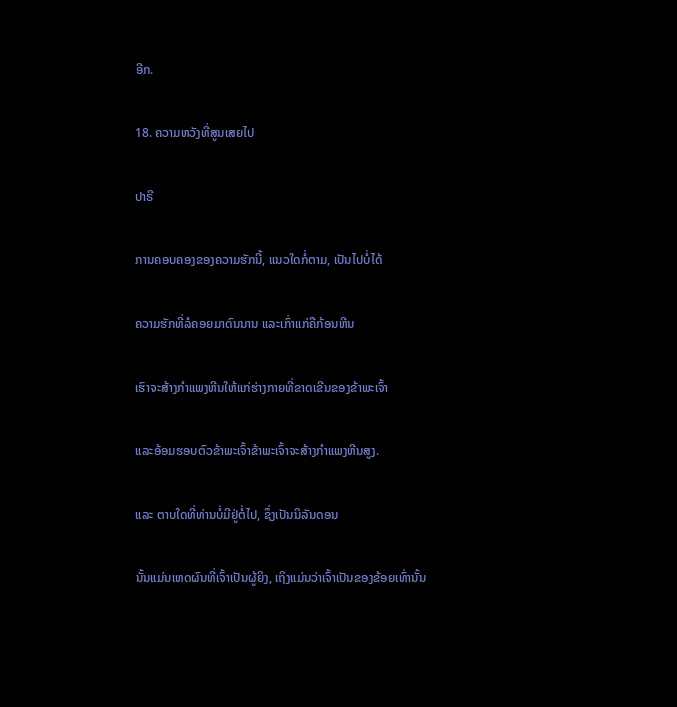ອີກ.

18. ຄວາມຫວັງທີ່ສູນເສຍໄປ

ປາຣີ

ການຄອບຄອງຂອງຄວາມຮັກນີ້, ແນວໃດກໍ່ຕາມ, ເປັນໄປບໍ່ໄດ້

ຄວາມຮັກທີ່ລໍຄອຍມາດົນນານ ແລະເກົ່າແກ່ຄືກ້ອນຫີນ

ເຮົາຈະສ້າງກຳແພງຫີນໃຫ້ແກ່ຮ່າງກາຍທີ່ຂາດເຂີນຂອງຂ້າພະເຈົ້າ

ແລະອ້ອມຮອບຕົວຂ້າພະເຈົ້າຂ້າພະເຈົ້າຈະສ້າງກຳແພງຫີນສູງ.

ແລະ ຕາບໃດທີ່ທ່ານບໍ່ມີຢູ່ຕໍ່ໄປ, ຊຶ່ງເປັນນິລັນດອນ

ນັ້ນແມ່ນເຫດຜົນທີ່ເຈົ້າເປັນຜູ້ຍິງ, ເຖິງແມ່ນວ່າເຈົ້າເປັນຂອງຂ້ອຍເທົ່ານັ້ນ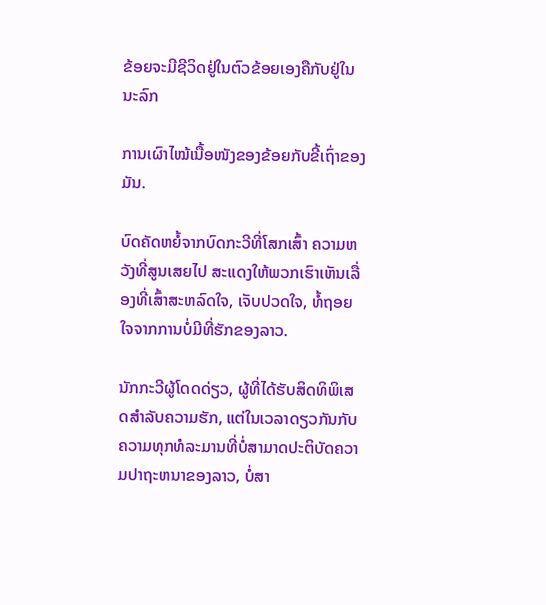ຂ້ອຍຈະມີຊີວິດຢູ່ໃນຕົວຂ້ອຍເອງຄືກັບຢູ່ໃນນະລົກ

ການເຜົາໄໝ້ເນື້ອໜັງຂອງຂ້ອຍກັບຂີ້ເຖົ່າຂອງມັນ.

ບົດຄັດຫຍໍ້ຈາກບົດກະວີທີ່ໂສກເສົ້າ ຄວາມຫວັງທີ່ສູນເສຍໄປ ສະແດງໃຫ້ພວກເຮົາເຫັນເລື່ອງທີ່ເສົ້າສະຫລົດໃຈ, ເຈັບປວດໃຈ, ທໍ້ຖອຍໃຈຈາກການບໍ່ມີທີ່ຮັກຂອງລາວ.

ນັກກະວີຜູ້ໂດດດ່ຽວ, ຜູ້ທີ່ໄດ້ຮັບສິດທິພິເສດສໍາລັບຄວາມຮັກ, ແຕ່ໃນເວລາດຽວກັນກັບຄວາມທຸກທໍລະມານທີ່ບໍ່ສາມາດປະຕິບັດຄວາມປາຖະຫນາຂອງລາວ, ບໍ່ສາ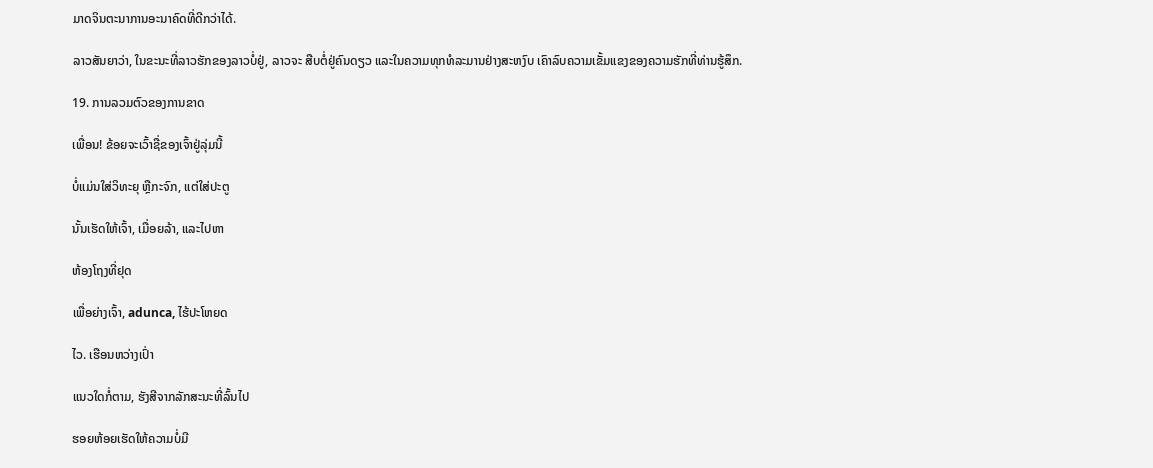ມາດຈິນຕະນາການອະນາຄົດທີ່ດີກວ່າໄດ້.

ລາວສັນຍາວ່າ, ໃນຂະນະທີ່ລາວຮັກຂອງລາວບໍ່ຢູ່, ລາວຈະ ສືບຕໍ່ຢູ່ຄົນດຽວ ແລະໃນຄວາມທຸກທໍລະມານຢ່າງສະຫງົບ ເຄົາລົບຄວາມເຂັ້ມແຂງຂອງຄວາມຮັກທີ່ທ່ານຮູ້ສຶກ.

19. ການລວມຕົວຂອງການຂາດ

ເພື່ອນ! ຂ້ອຍຈະເວົ້າຊື່ຂອງເຈົ້າຢູ່ລຸ່ມນີ້

ບໍ່ແມ່ນໃສ່ວິທະຍຸ ຫຼືກະຈົກ, ແຕ່ໃສ່ປະຕູ

ນັ້ນເຮັດໃຫ້ເຈົ້າ, ເມື່ອຍລ້າ, ແລະໄປຫາ

ຫ້ອງໂຖງທີ່ຢຸດ

ເພື່ອຍ່າງເຈົ້າ, adunca, ໄຮ້ປະໂຫຍດ

ໄວ. ເຮືອນຫວ່າງເປົ່າ

ແນວໃດກໍ່ຕາມ, ຮັງສີຈາກລັກສະນະທີ່ລົ້ນໄປ

ຮອຍຫ້ອຍເຮັດໃຫ້ຄວາມບໍ່ມີ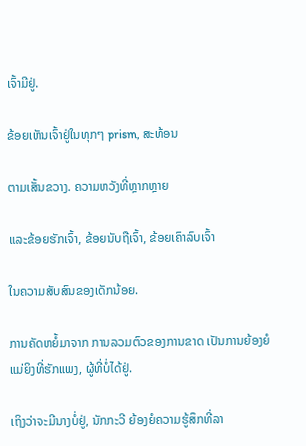ເຈົ້າມີຢູ່.

ຂ້ອຍເຫັນເຈົ້າຢູ່ໃນທຸກໆ prism, ສະທ້ອນ

ຕາມເສັ້ນຂວາງ. ຄວາມຫວັງທີ່ຫຼາກຫຼາຍ

ແລະຂ້ອຍຮັກເຈົ້າ, ຂ້ອຍນັບຖືເຈົ້າ, ຂ້ອຍເຄົາລົບເຈົ້າ

ໃນຄວາມສັບສົນຂອງເດັກນ້ອຍ.

ການຄັດຫຍໍ້ມາຈາກ ການລວມຕົວຂອງການຂາດ ເປັນການຍ້ອງຍໍແມ່ຍິງທີ່ຮັກແພງ, ຜູ້ທີ່ບໍ່ໄດ້ຢູ່.

ເຖິງວ່າຈະມີນາງບໍ່ຢູ່, ນັກກະວີ ຍ້ອງຍໍຄວາມຮູ້ສຶກທີ່ລາ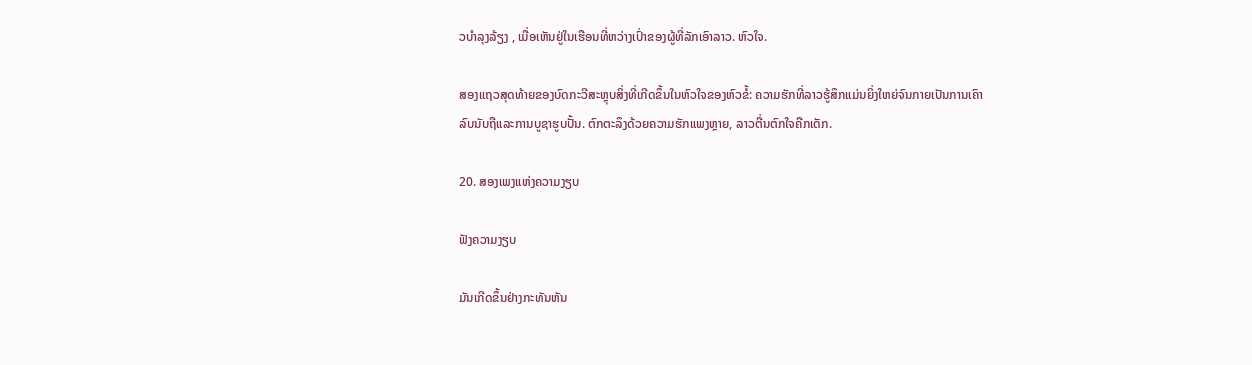ວບໍາລຸງລ້ຽງ , ເມື່ອເຫັນຢູ່ໃນເຮືອນທີ່ຫວ່າງເປົ່າຂອງຜູ້ທີ່ລັກເອົາລາວ. ຫົວໃຈ.

ສອງແຖວສຸດທ້າຍຂອງບົດກະວີສະຫຼຸບສິ່ງທີ່ເກີດຂຶ້ນໃນຫົວໃຈຂອງຫົວຂໍ້: ຄວາມຮັກທີ່ລາວຮູ້ສຶກແມ່ນຍິ່ງໃຫຍ່ຈົນກາຍເປັນການເຄົາລົບນັບຖືແລະການບູຊາຮູບປັ້ນ. ຕົກຕະລຶງດ້ວຍຄວາມຮັກແພງຫຼາຍ, ລາວຕື່ນຕົກໃຈຄືກເດັກ.

20. ສອງເພງແຫ່ງຄວາມງຽບ

ຟັງຄວາມງຽບ

ມັນເກີດຂຶ້ນຢ່າງກະທັນຫັນ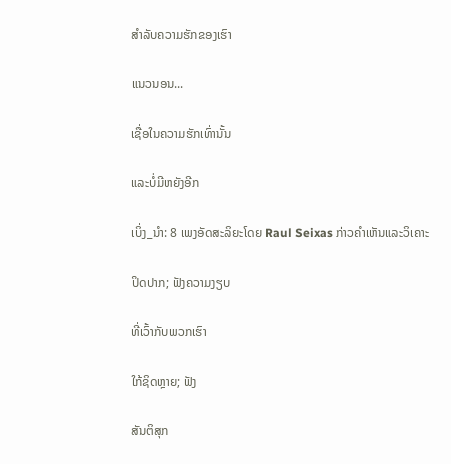ສຳລັບຄວາມຮັກຂອງເຮົາ

ແນວນອນ...

ເຊື່ອໃນຄວາມຮັກເທົ່ານັ້ນ

ແລະບໍ່ມີຫຍັງອີກ

ເບິ່ງ_ນຳ: 8 ເພງອັດສະລິຍະໂດຍ Raul Seixas ກ່າວຄໍາເຫັນແລະວິເຄາະ

ປິດປາກ; ຟັງຄວາມງຽບ

ທີ່ເວົ້າກັບພວກເຮົາ

ໃກ້ຊິດຫຼາຍ; ຟັງ

ສັນຕິສຸກ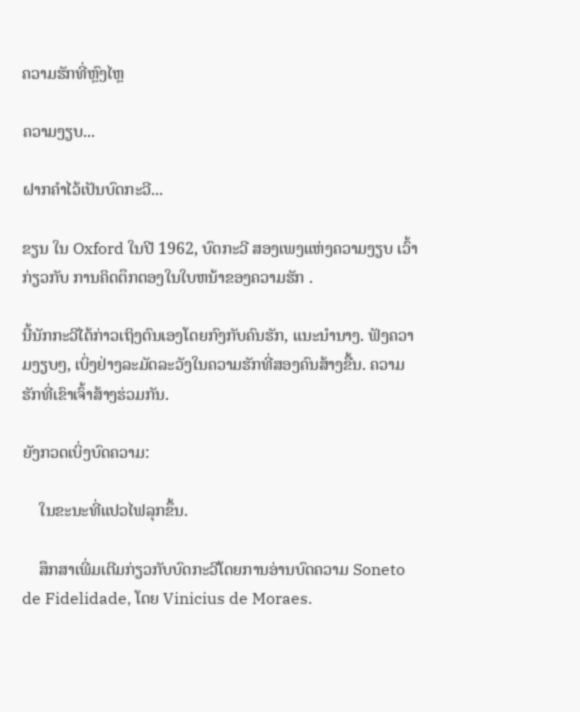ຄວາມຮັກທີ່ຫຼົງໄຫຼ

ຄວາມງຽບ...

ຝາກຄຳໄວ້ເປັນບົດກະວີ...

ຂຽນ ໃນ Oxford ໃນປີ 1962, ບົດກະວີ ສອງເພງແຫ່ງຄວາມງຽບ ເວົ້າກ່ຽວກັບ ການຄິດຕຶກຕອງໃນໃບຫນ້າຂອງຄວາມຮັກ .

ນີ້ນັກກະວີໄດ້ກ່າວເຖິງຕົນເອງໂດຍກົງກັບຄົນຮັກ, ແນະນໍານາງ. ຟັງຄວາມງຽບໆ, ເບິ່ງຢ່າງລະມັດລະວັງໃນຄວາມຮັກທີ່ສອງຄົນສ້າງຂື້ນ. ຄວາມຮັກທີ່ເຂົາເຈົ້າສ້າງຮ່ວມກັນ.

ຍັງກວດເບິ່ງບົດຄວາມ:

    ໃນຂະນະທີ່ແປວໄຟລຸກຂຶ້ນ.

    ສຶກສາເພີ່ມເຕີມກ່ຽວກັບບົດກະວີໂດຍການອ່ານບົດຄວາມ Soneto de Fidelidade, ໂດຍ Vinicius de Moraes.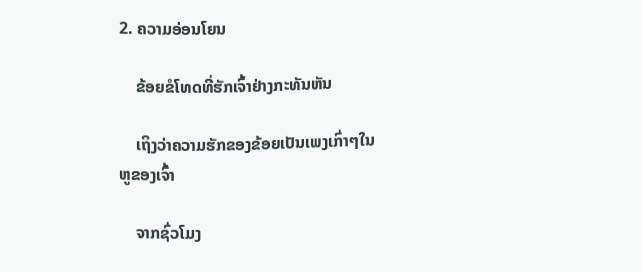2. ຄວາມອ່ອນໂຍນ

    ຂ້ອຍຂໍໂທດທີ່ຮັກເຈົ້າຢ່າງກະທັນຫັນ

    ເຖິງວ່າຄວາມຮັກຂອງຂ້ອຍເປັນເພງເກົ່າໆໃນຫູຂອງເຈົ້າ

    ຈາກຊົ່ວໂມງ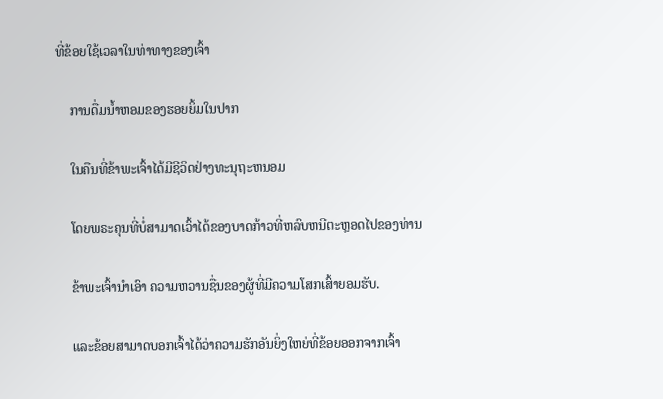ທີ່ຂ້ອຍໃຊ້ເວລາໃນທ່າທາງຂອງເຈົ້າ

    ການດື່ມນໍ້າຫອມຂອງຮອຍຍິ້ມໃນປາກ

    ໃນຄືນທີ່ຂ້າພະເຈົ້າໄດ້ມີຊີວິດຢ່າງທະນຸຖະຫນອມ

    ໂດຍພຣະຄຸນທີ່ບໍ່ສາມາດເວົ້າໄດ້ຂອງບາດກ້າວທີ່ຫລົບຫນີຕະຫຼອດໄປຂອງທ່ານ

    ຂ້າພະເຈົ້ານໍາເອົາ ຄວາມຫວານຊື່ນຂອງຜູ້ທີ່ມີຄວາມໂສກເສົ້າຍອມຮັບ.

    ແລະຂ້ອຍສາມາດບອກເຈົ້າໄດ້ວ່າຄວາມຮັກອັນຍິ່ງໃຫຍ່ທີ່ຂ້ອຍອອກຈາກເຈົ້າ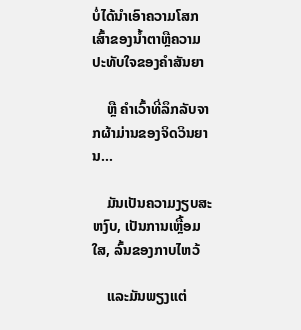ບໍ່ໄດ້ນໍາເອົາຄວາມໂສກເສົ້າຂອງນໍ້າຕາຫຼືຄວາມປະທັບໃຈຂອງຄໍາສັນຍາ

    ຫຼື ຄໍາເວົ້າທີ່ລຶກລັບຈາກຜ້າມ່ານຂອງຈິດວິນຍານ…

    ມັນເປັນຄວາມງຽບສະຫງົບ, ເປັນການເຫຼື້ອມໃສ, ລົ້ນຂອງກາບໄຫວ້

    ແລະມັນພຽງແຕ່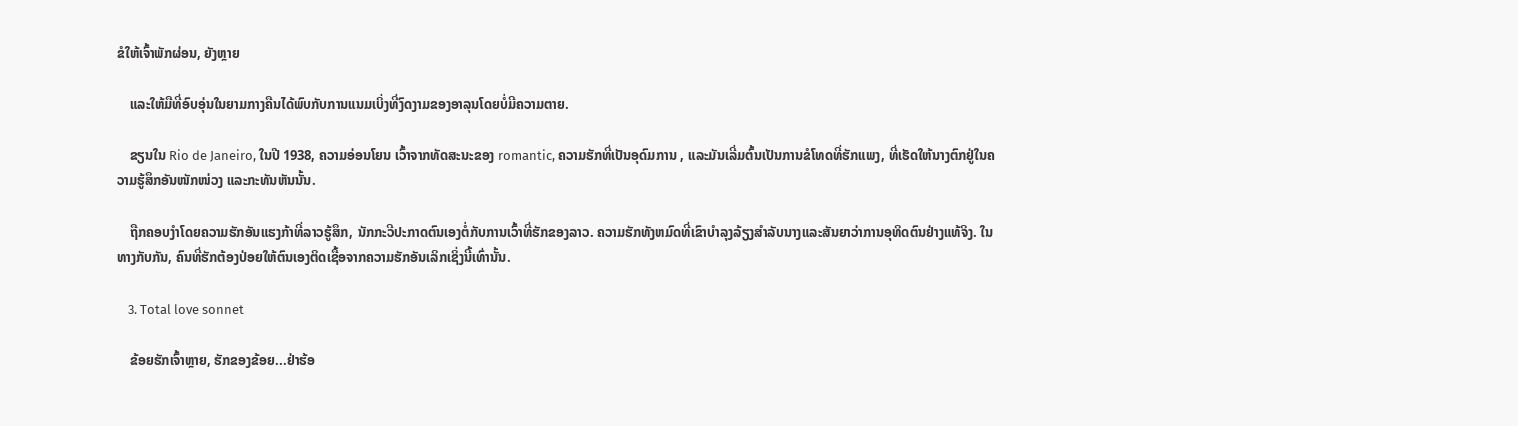ຂໍໃຫ້ເຈົ້າພັກຜ່ອນ, ຍັງຫຼາຍ

    ແລະໃຫ້ມືທີ່ອົບອຸ່ນໃນຍາມກາງຄືນໄດ້ພົບກັບການແນມເບິ່ງທີ່ງົດງາມຂອງອາລຸນໂດຍບໍ່ມີຄວາມຕາຍ.

    ຂຽນໃນ Rio de Janeiro, ໃນປີ 1938, ຄວາມອ່ອນໂຍນ ເວົ້າຈາກທັດສະນະຂອງ romantic, ຄວາມຮັກທີ່ເປັນອຸດົມການ , ແລະມັນເລີ່ມຕົ້ນເປັນການຂໍໂທດທີ່ຮັກແພງ, ທີ່ເຮັດໃຫ້ນາງຕົກຢູ່ໃນຄວາມຮູ້ສຶກອັນໜັກໜ່ວງ ແລະກະທັນຫັນນັ້ນ.

    ຖືກຄອບງຳໂດຍຄວາມຮັກອັນແຮງກ້າທີ່ລາວຮູ້ສຶກ, ນັກກະວີປະກາດຕົນເອງຕໍ່ກັບການເວົ້າທີ່ຮັກຂອງລາວ. ຄວາມຮັກທັງຫມົດທີ່ເຂົາບໍາລຸງລ້ຽງສໍາລັບນາງແລະສັນຍາວ່າການອຸທິດຕົນຢ່າງແທ້ຈິງ. ໃນທາງກັບກັນ, ຄົນທີ່ຮັກຕ້ອງປ່ອຍໃຫ້ຕົນເອງຕິດເຊື້ອຈາກຄວາມຮັກອັນເລິກເຊິ່ງນີ້ເທົ່ານັ້ນ.

    3. Total love sonnet

    ຂ້ອຍຮັກເຈົ້າຫຼາຍ, ຮັກຂອງຂ້ອຍ...ຢ່າຮ້ອ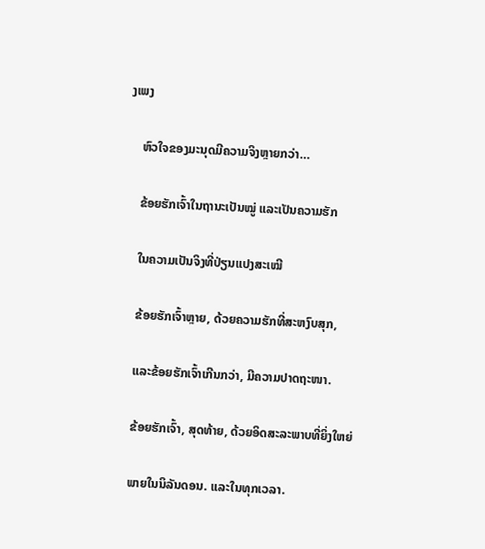ງເພງ

    ຫົວໃຈຂອງມະນຸດມີຄວາມຈິງຫຼາຍກວ່າ…

    ຂ້ອຍຮັກເຈົ້າໃນຖານະເປັນໝູ່ ແລະເປັນຄວາມຮັກ

    ໃນຄວາມເປັນຈິງທີ່ປ່ຽນແປງສະເໝີ

    ຂ້ອຍຮັກເຈົ້າຫຼາຍ, ດ້ວຍຄວາມຮັກທີ່ສະຫງົບສຸກ,

    ແລະຂ້ອຍຮັກເຈົ້າເກີນກວ່າ, ມີຄວາມປາດຖະໜາ.

    ຂ້ອຍຮັກເຈົ້າ, ສຸດທ້າຍ, ດ້ວຍອິດສະລະພາບທີ່ຍິ່ງໃຫຍ່

    ພາຍໃນນິລັນດອນ. ແລະໃນທຸກເວລາ.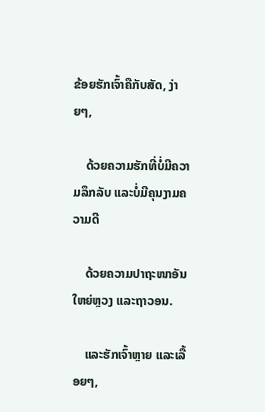ຂ້ອຍຮັກເຈົ້າຄືກັບສັດ, ງ່າຍໆ,

    ດ້ວຍຄວາມຮັກທີ່ບໍ່ມີຄວາມລຶກລັບ ແລະບໍ່ມີຄຸນງາມຄວາມດີ

    ດ້ວຍຄວາມປາຖະໜາອັນໃຫຍ່ຫຼວງ ແລະຖາວອນ.

    ແລະຮັກເຈົ້າຫຼາຍ ແລະເລື້ອຍໆ,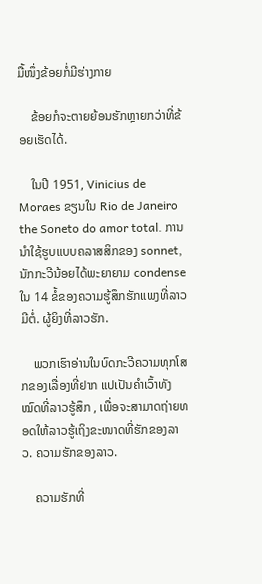ມື້ໜຶ່ງຂ້ອຍກໍ່ມີຮ່າງກາຍ

    ຂ້ອຍກໍຈະຕາຍຍ້ອນຮັກຫຼາຍກວ່າທີ່ຂ້ອຍເຮັດໄດ້.

    ໃນປີ 1951, Vinicius de Moraes ຂຽນໃນ Rio de Janeiro the Soneto do amor total. ການນໍາໃຊ້ຮູບແບບຄລາສສິກຂອງ sonnet, ນັກກະວີນ້ອຍໄດ້ພະຍາຍາມ condense ໃນ 14 ຂໍ້ຂອງຄວາມຮູ້ສຶກຮັກແພງທີ່ລາວມີຕໍ່. ຜູ້ຍິງທີ່ລາວຮັກ.

    ພວກເຮົາອ່ານໃນບົດກະວີຄວາມທຸກໂສກຂອງເລື່ອງທີ່ຢາກ ແປເປັນຄຳເວົ້າທັງໝົດທີ່ລາວຮູ້ສຶກ , ເພື່ອຈະສາມາດຖ່າຍທອດໃຫ້ລາວຮູ້ເຖິງຂະໜາດທີ່ຮັກຂອງລາວ. ຄວາມຮັກຂອງລາວ.

    ຄວາມຮັກທີ່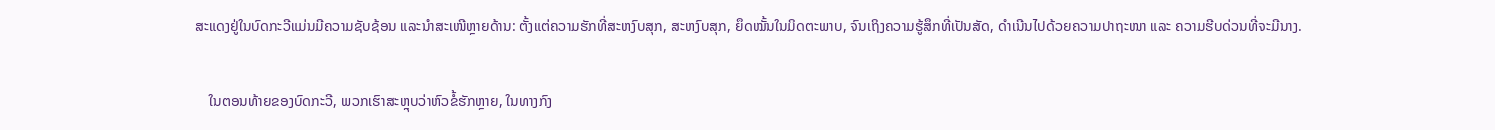ສະແດງຢູ່ໃນບົດກະວີແມ່ນມີຄວາມຊັບຊ້ອນ ແລະນຳສະເໜີຫຼາຍດ້ານ: ຕັ້ງແຕ່ຄວາມຮັກທີ່ສະຫງົບສຸກ, ສະຫງົບສຸກ, ຍຶດໝັ້ນໃນມິດຕະພາບ, ຈົນເຖິງຄວາມຮູ້ສຶກທີ່ເປັນສັດ, ດຳເນີນໄປດ້ວຍຄວາມປາຖະໜາ ແລະ ຄວາມຮີບດ່ວນທີ່ຈະມີນາງ.

    ໃນຕອນທ້າຍຂອງບົດກະວີ, ພວກເຮົາສະຫຼຸບວ່າຫົວຂໍ້ຮັກຫຼາຍ, ໃນທາງກົງ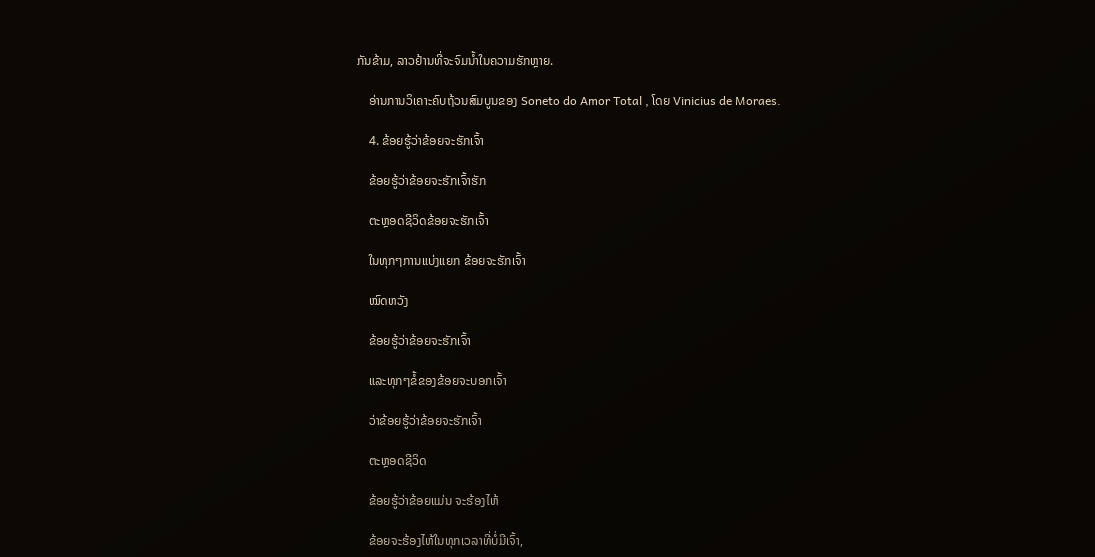ກັນຂ້າມ, ລາວຢ້ານທີ່ຈະຈົມນ້ຳໃນຄວາມຮັກຫຼາຍ.

    ອ່ານການວິເຄາະຄົບຖ້ວນສົມບູນຂອງ Soneto do Amor Total , ໂດຍ Vinicius de Moraes.

    4. ຂ້ອຍຮູ້ວ່າຂ້ອຍຈະຮັກເຈົ້າ

    ຂ້ອຍຮູ້ວ່າຂ້ອຍຈະຮັກເຈົ້າຮັກ

    ຕະຫຼອດຊີວິດຂ້ອຍຈະຮັກເຈົ້າ

    ໃນທຸກໆການແບ່ງແຍກ ຂ້ອຍຈະຮັກເຈົ້າ

    ໝົດຫວັງ

    ຂ້ອຍຮູ້ວ່າຂ້ອຍຈະຮັກເຈົ້າ

    ແລະທຸກໆຂໍ້ຂອງຂ້ອຍຈະບອກເຈົ້າ

    ວ່າຂ້ອຍຮູ້ວ່າຂ້ອຍຈະຮັກເຈົ້າ

    ຕະຫຼອດຊີວິດ

    ຂ້ອຍຮູ້ວ່າຂ້ອຍແມ່ນ ຈະຮ້ອງໄຫ້

    ຂ້ອຍຈະຮ້ອງໄຫ້ໃນທຸກເວລາທີ່ບໍ່ມີເຈົ້າ,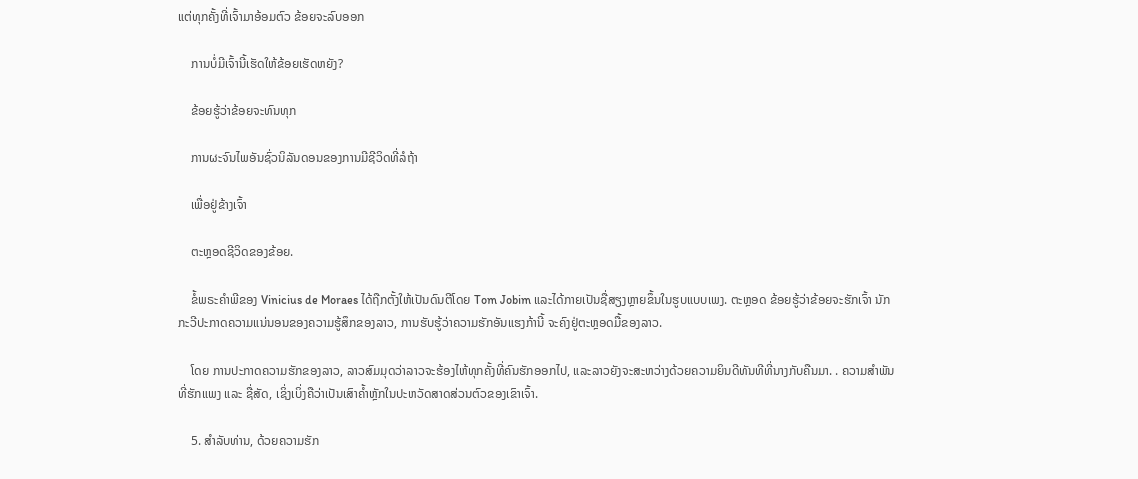ແຕ່ທຸກຄັ້ງທີ່ເຈົ້າມາອ້ອມຕົວ ຂ້ອຍຈະລົບອອກ

    ການບໍ່ມີເຈົ້ານີ້ເຮັດໃຫ້ຂ້ອຍເຮັດຫຍັງ?

    ຂ້ອຍຮູ້ວ່າຂ້ອຍຈະທົນທຸກ

    ການຜະຈົນໄພອັນຊົ່ວນິລັນດອນຂອງການມີຊີວິດທີ່ລໍຖ້າ

    ເພື່ອຢູ່ຂ້າງເຈົ້າ

    ຕະຫຼອດຊີວິດຂອງຂ້ອຍ.

    ຂໍ້ພຣະຄໍາພີຂອງ Vinicius de Moraes ໄດ້ຖືກຕັ້ງໃຫ້ເປັນດົນຕີໂດຍ Tom Jobim ແລະໄດ້ກາຍເປັນຊື່ສຽງຫຼາຍຂຶ້ນໃນຮູບແບບເພງ. ຕະຫຼອດ ຂ້ອຍຮູ້ວ່າຂ້ອຍຈະຮັກເຈົ້າ ນັກກະວີປະກາດຄວາມແນ່ນອນຂອງຄວາມຮູ້ສຶກຂອງລາວ, ການຮັບຮູ້ວ່າຄວາມຮັກອັນແຮງກ້ານີ້ ຈະຄົງຢູ່ຕະຫຼອດມື້ຂອງລາວ.

    ໂດຍ ການປະກາດຄວາມຮັກຂອງລາວ, ລາວສົມມຸດວ່າລາວຈະຮ້ອງໄຫ້ທຸກຄັ້ງທີ່ຄົນຮັກອອກໄປ, ແລະລາວຍັງຈະສະຫວ່າງດ້ວຍຄວາມຍິນດີທັນທີທີ່ນາງກັບຄືນມາ. . ຄວາມສຳພັນທີ່ຮັກແພງ ແລະ ຊື່ສັດ, ເຊິ່ງເບິ່ງຄືວ່າເປັນເສົາຄ້ຳຫຼັກໃນປະຫວັດສາດສ່ວນຕົວຂອງເຂົາເຈົ້າ.

    5. ສຳລັບທ່ານ, ດ້ວຍຄວາມຮັກ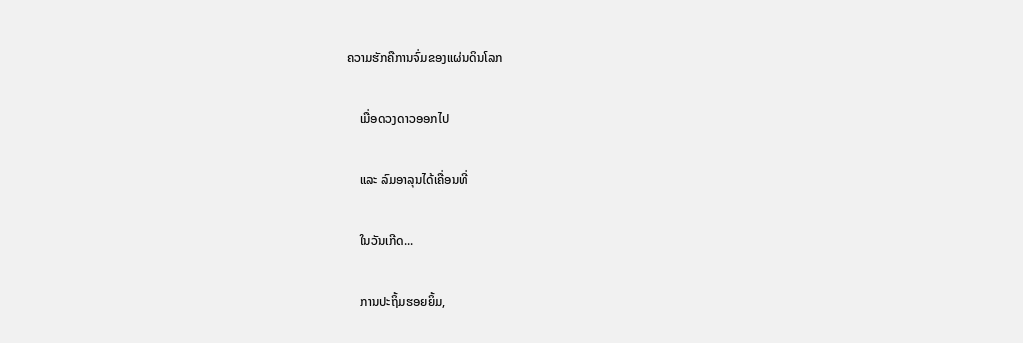ຄວາມຮັກຄືການຈົ່ມຂອງແຜ່ນດິນໂລກ

    ເມື່ອດວງດາວອອກໄປ

    ແລະ ລົມອາລຸນໄດ້ເຄື່ອນທີ່

    ໃນວັນເກີດ...

    ການປະຖິ້ມຮອຍຍິ້ມ,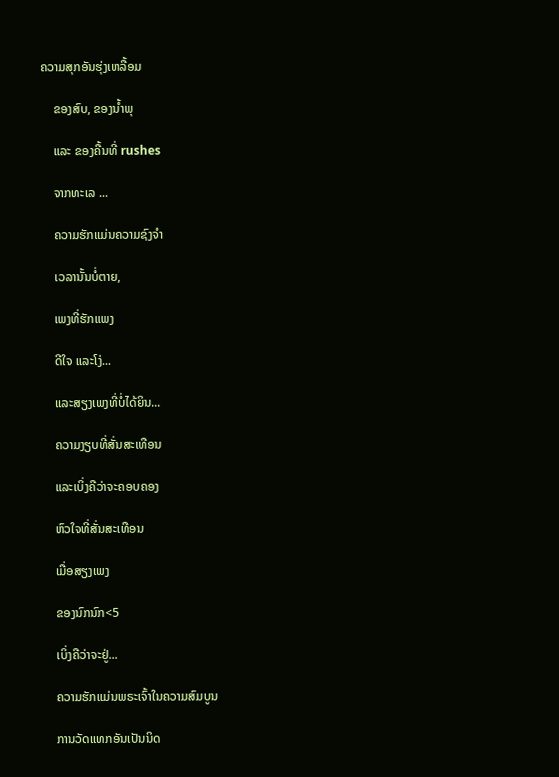ຄວາມສຸກອັນຮຸ່ງເຫລື້ອມ

    ຂອງສົບ, ຂອງນໍ້າພຸ

    ແລະ ຂອງຄື້ນທີ່ rushes

    ຈາກທະເລ ...

    ຄວາມຮັກແມ່ນຄວາມຊົງຈຳ

    ເວລານັ້ນບໍ່ຕາຍ,

    ເພງທີ່ຮັກແພງ

    ດີໃຈ ແລະໂງ່...

    ແລະສຽງເພງທີ່ບໍ່ໄດ້ຍິນ...

    ຄວາມງຽບທີ່ສັ່ນສະເທືອນ

    ແລະເບິ່ງຄືວ່າຈະຄອບຄອງ

    ຫົວໃຈທີ່ສັ່ນສະເທືອນ

    ເມື່ອສຽງເພງ

    ຂອງນົກນົກ<5

    ເບິ່ງຄືວ່າຈະຢູ່...

    ຄວາມຮັກແມ່ນພຣະເຈົ້າໃນຄວາມສົມບູນ

    ການວັດແທກອັນເປັນນິດ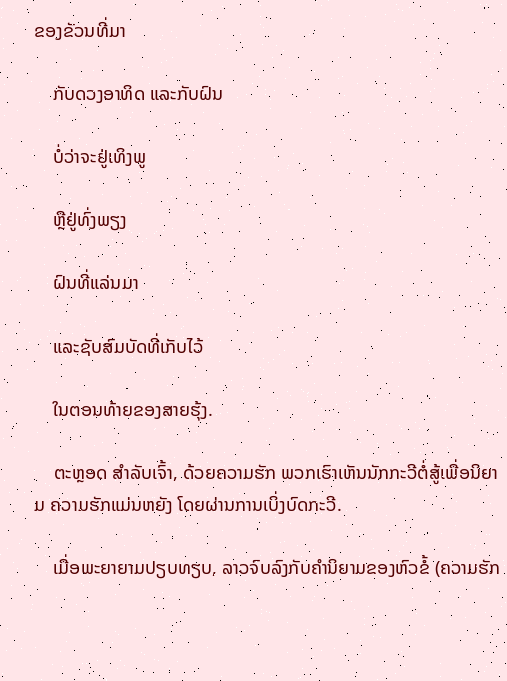ຂອງຂັວນທີ່ມາ

    ກັບດວງອາທິດ ແລະກັບຝົນ

    ບໍ່ວ່າຈະຢູ່ເທິງພູ

    ຫຼືຢູ່ທົ່ງພຽງ

    ຝົນທີ່ແລ່ນມາ

    ແລະຊັບສົມບັດທີ່ເກັບໄວ້

    ໃນຕອນທ້າຍຂອງສາຍຮຸ້ງ.

    ຕະຫຼອດ ສຳລັບເຈົ້າ, ດ້ວຍຄວາມຮັກ ພວກເຮົາເຫັນນັກກະວີຕໍ່ສູ້ເພື່ອນິຍາມ ຄວາມຮັກແມ່ນຫຍັງ ໂດຍຜ່ານການເບິ່ງບົດກະວີ.

    ເມື່ອພະຍາຍາມປຽບທຽບ, ລາວຈົບລົງກັບຄໍານິຍາມຂອງຫົວຂໍ້ (ຄວາມຮັກ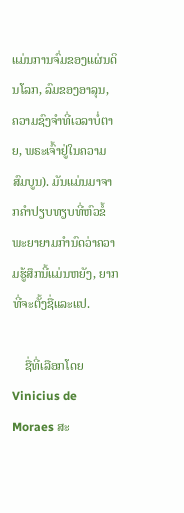ແມ່ນການຈົ່ມຂອງແຜ່ນດິນໂລກ, ລົມຂອງອາລຸນ, ຄວາມຊົງຈໍາທີ່ເວລາບໍ່ຕາຍ, ພຣະເຈົ້າຢູ່ໃນຄວາມສົມບູນ). ມັນແມ່ນມາຈາກຄໍາປຽບທຽບທີ່ຫົວຂໍ້ພະຍາຍາມກໍານົດວ່າຄວາມຮູ້ສຶກນີ້ແມ່ນຫຍັງ, ຍາກທີ່ຈະຕັ້ງຊື່ແລະແປ.

    ຊື່ທີ່ເລືອກໂດຍ Vinicius de Moraes ສະ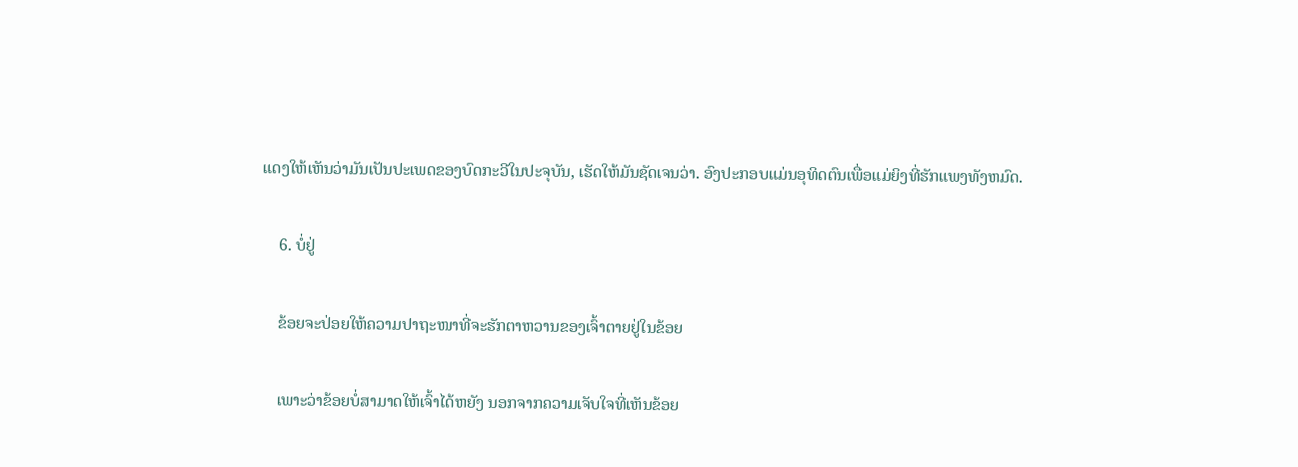ແດງໃຫ້ເຫັນວ່າມັນເປັນປະເພດຂອງບົດກະວີໃນປະຈຸບັນ, ເຮັດໃຫ້ມັນຊັດເຈນວ່າ. ອົງປະກອບແມ່ນອຸທິດຕົນເພື່ອແມ່ຍິງທີ່ຮັກແພງທັງຫມົດ.

    6. ບໍ່ຢູ່

    ຂ້ອຍຈະປ່ອຍໃຫ້ຄວາມປາຖະໜາທີ່ຈະຮັກຕາຫວານຂອງເຈົ້າຕາຍຢູ່ໃນຂ້ອຍ

    ເພາະວ່າຂ້ອຍບໍ່ສາມາດໃຫ້ເຈົ້າໄດ້ຫຍັງ ນອກຈາກຄວາມເຈັບໃຈທີ່ເຫັນຂ້ອຍ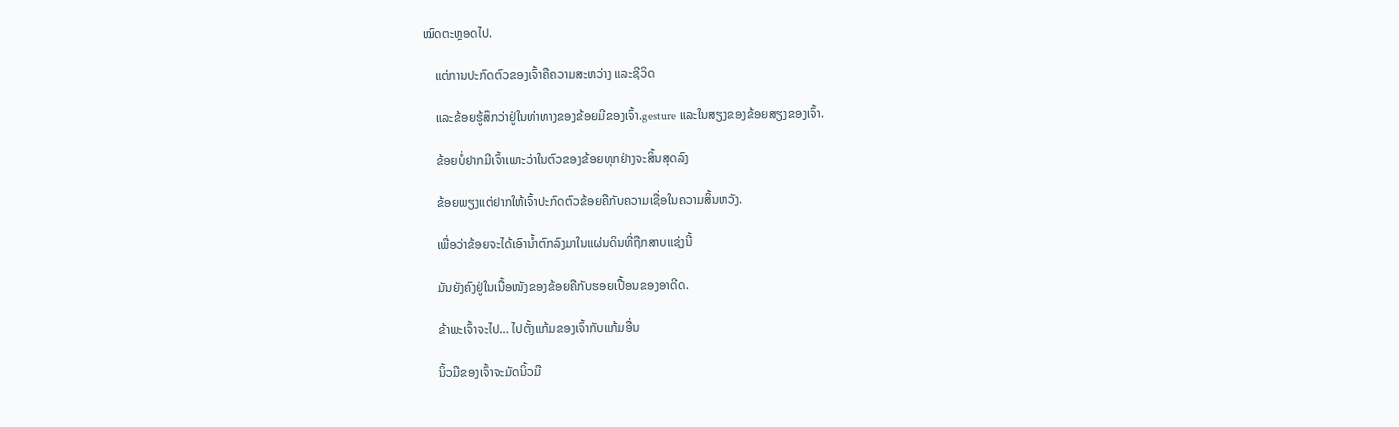ໝົດຕະຫຼອດໄປ.

    ແຕ່ການປະກົດຕົວຂອງເຈົ້າຄືຄວາມສະຫວ່າງ ແລະຊີວິດ

    ແລະຂ້ອຍຮູ້ສຶກວ່າຢູ່ໃນທ່າທາງຂອງຂ້ອຍມີຂອງເຈົ້າ.gesture ແລະໃນສຽງຂອງຂ້ອຍສຽງຂອງເຈົ້າ.

    ຂ້ອຍບໍ່ຢາກມີເຈົ້າເພາະວ່າໃນຕົວຂອງຂ້ອຍທຸກຢ່າງຈະສິ້ນສຸດລົງ

    ຂ້ອຍພຽງແຕ່ຢາກໃຫ້ເຈົ້າປະກົດຕົວຂ້ອຍຄືກັບຄວາມເຊື່ອໃນຄວາມສິ້ນຫວັງ.

    ເພື່ອວ່າຂ້ອຍຈະໄດ້ເອົານ້ຳຕົກລົງມາໃນແຜ່ນດິນທີ່ຖືກສາບແຊ່ງນີ້

    ມັນຍັງຄົງຢູ່ໃນເນື້ອໜັງຂອງຂ້ອຍຄືກັບຮອຍເປື້ອນຂອງອາດີດ.

    ຂ້າພະເຈົ້າຈະໄປ… ໄປຕັ້ງແກ້ມຂອງເຈົ້າກັບແກ້ມອື່ນ

    ນິ້ວມືຂອງເຈົ້າຈະມັດນິ້ວມື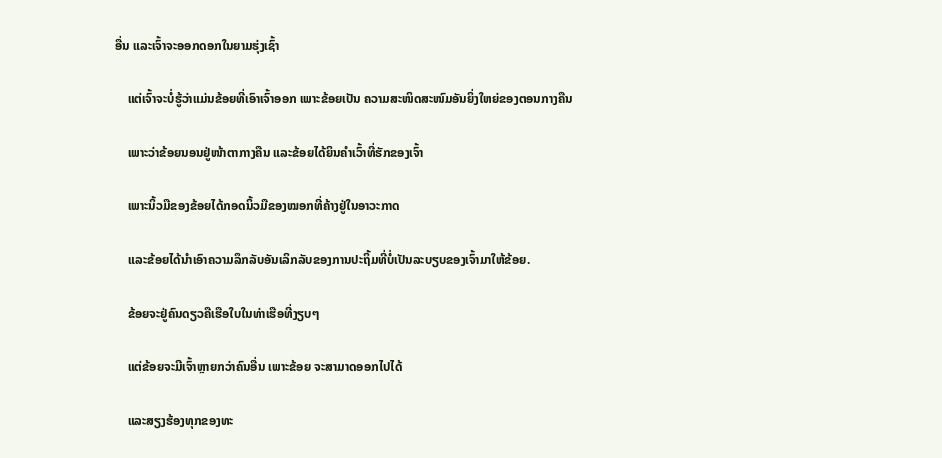ອື່ນ ແລະເຈົ້າຈະອອກດອກໃນຍາມຮຸ່ງເຊົ້າ

    ແຕ່ເຈົ້າຈະບໍ່ຮູ້ວ່າແມ່ນຂ້ອຍທີ່ເອົາເຈົ້າອອກ ເພາະຂ້ອຍເປັນ ຄວາມສະໜິດສະໜົມອັນຍິ່ງໃຫຍ່ຂອງຕອນກາງຄືນ

    ເພາະວ່າຂ້ອຍນອນຢູ່ໜ້າຕາກາງຄືນ ແລະຂ້ອຍໄດ້ຍິນຄຳເວົ້າທີ່ຮັກຂອງເຈົ້າ

    ເພາະນິ້ວມືຂອງຂ້ອຍໄດ້ກອດນິ້ວມືຂອງໝອກທີ່ຄ້າງຢູ່ໃນອາວະກາດ

    ແລະຂ້ອຍໄດ້ນຳເອົາຄວາມລຶກລັບອັນເລິກລັບຂອງການປະຖິ້ມທີ່ບໍ່ເປັນລະບຽບຂອງເຈົ້າມາໃຫ້ຂ້ອຍ.

    ຂ້ອຍຈະຢູ່ຄົນດຽວຄືເຮືອໃບໃນທ່າເຮືອທີ່ງຽບໆ

    ແຕ່ຂ້ອຍຈະມີເຈົ້າຫຼາຍກວ່າຄົນອື່ນ ເພາະຂ້ອຍ ຈະສາມາດອອກໄປໄດ້

    ແລະສຽງຮ້ອງທຸກຂອງທະ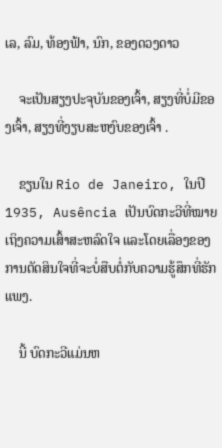ເລ, ລົມ, ທ້ອງຟ້າ, ນົກ, ຂອງດວງດາວ

    ຈະເປັນສຽງປະຈຸບັນຂອງເຈົ້າ, ສຽງທີ່ບໍ່ມີຂອງເຈົ້າ, ສຽງທີ່ງຽບສະຫງົບຂອງເຈົ້າ .

    ຂຽນໃນ Rio de Janeiro, ໃນປີ 1935, Ausência ເປັນບົດກະວີທີ່ໝາຍເຖິງຄວາມເສົ້າສະຫລົດໃຈ ແລະໂດຍເລື່ອງຂອງການຕັດສິນໃຈທີ່ຈະບໍ່ສືບຕໍ່ກັບຄວາມຮູ້ສຶກທີ່ຮັກແພງ.

    ນີ້ ບົດກະວີແມ່ນຫ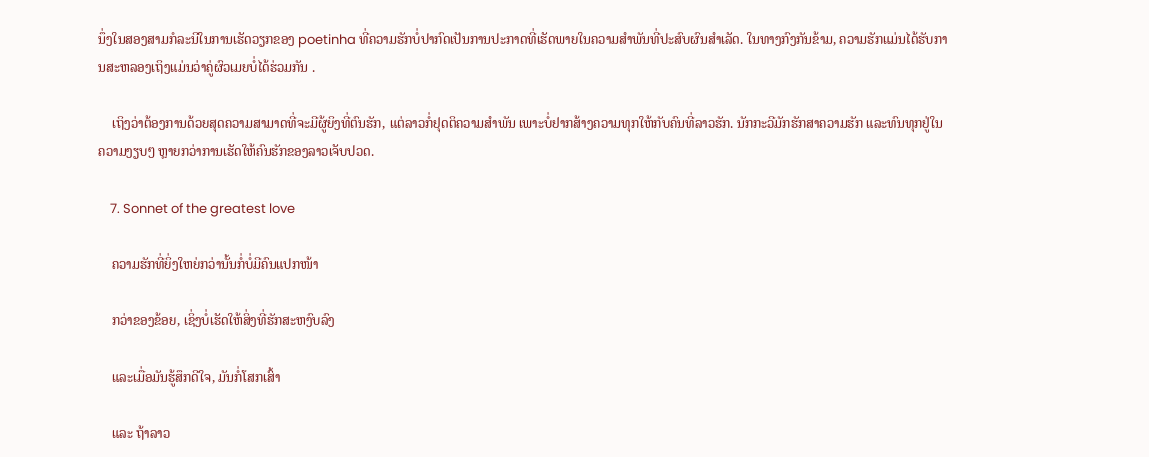ນຶ່ງໃນສອງສາມກໍລະນີໃນການເຮັດວຽກຂອງ poetinha ທີ່ຄວາມຮັກບໍ່ປາກົດເປັນການປະກາດທີ່ເຮັດພາຍໃນຄວາມສໍາພັນທີ່ປະສົບຜົນສໍາເລັດ. ໃນທາງກົງກັນຂ້າມ, ຄວາມຮັກແມ່ນໄດ້ຮັບການສະຫລອງເຖິງແມ່ນວ່າຄູ່ຜົວເມຍບໍ່ໄດ້ຮ່ວມກັນ .

    ເຖິງວ່າຕ້ອງການດ້ວຍສຸດຄວາມສາມາດທີ່ຈະມີຜູ້ຍິງທີ່ຕົນຮັກ, ແຕ່ລາວກໍ່ຢຸດຕິຄວາມສຳພັນ ເພາະບໍ່ຢາກສ້າງຄວາມທຸກໃຫ້ກັບຄົນທີ່ລາວຮັກ. ນັກກະວີມັກຮັກສາຄວາມຮັກ ແລະທົນທຸກຢູ່ໃນຄວາມງຽບໆ ຫຼາຍກວ່າການເຮັດໃຫ້ຄົນຮັກຂອງລາວເຈັບປວດ.

    7. Sonnet of the greatest love

    ຄວາມຮັກທີ່ຍິ່ງໃຫຍ່ກວ່ານັ້ນກໍ່ບໍ່ມີຄົນແປກໜ້າ

    ກວ່າຂອງຂ້ອຍ, ເຊິ່ງບໍ່ເຮັດໃຫ້ສິ່ງທີ່ຮັກສະຫງົບລົງ

    ແລະເມື່ອມັນຮູ້ສຶກດີໃຈ, ມັນກໍ່ໂສກເສົ້າ

    ແລະ ຖ້າລາວ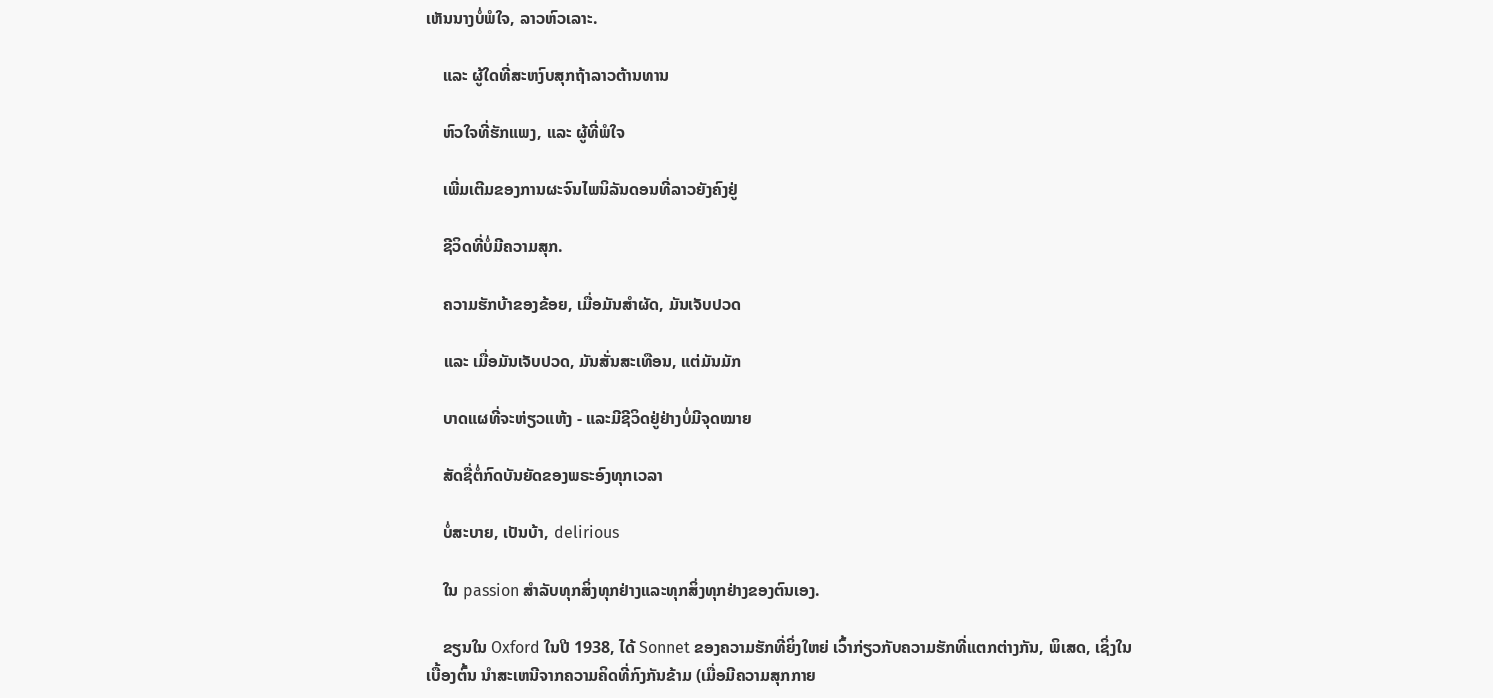ເຫັນນາງບໍ່ພໍໃຈ, ລາວຫົວເລາະ.

    ແລະ ຜູ້ໃດທີ່ສະຫງົບສຸກຖ້າລາວຕ້ານທານ

    ຫົວໃຈທີ່ຮັກແພງ, ແລະ ຜູ້ທີ່ພໍໃຈ

    ເພີ່ມເຕີມຂອງການຜະຈົນໄພນິລັນດອນທີ່ລາວຍັງຄົງຢູ່

    ຊີວິດທີ່ບໍ່ມີຄວາມສຸກ.

    ຄວາມຮັກບ້າຂອງຂ້ອຍ, ເມື່ອມັນສໍາຜັດ, ມັນເຈັບປວດ

    ແລະ ເມື່ອມັນເຈັບປວດ, ມັນສັ່ນສະເທືອນ, ແຕ່ມັນມັກ

    ບາດແຜທີ່ຈະຫ່ຽວແຫ້ງ - ແລະມີຊີວິດຢູ່ຢ່າງບໍ່ມີຈຸດໝາຍ

    ສັດຊື່ຕໍ່ກົດບັນຍັດຂອງພຣະອົງທຸກເວລາ

    ບໍ່ສະບາຍ, ເປັນບ້າ, delirious

    ໃນ passion ສໍາລັບທຸກສິ່ງທຸກຢ່າງແລະທຸກສິ່ງທຸກຢ່າງຂອງຕົນເອງ.

    ຂຽນໃນ Oxford ໃນປີ 1938, ໄດ້ Sonnet ຂອງຄວາມຮັກທີ່ຍິ່ງໃຫຍ່ ເວົ້າກ່ຽວກັບຄວາມຮັກທີ່ແຕກຕ່າງກັນ, ພິເສດ, ເຊິ່ງໃນເບື້ອງຕົ້ນ ນໍາສະເຫນີຈາກຄວາມຄິດທີ່ກົງກັນຂ້າມ (ເມື່ອມີຄວາມສຸກກາຍ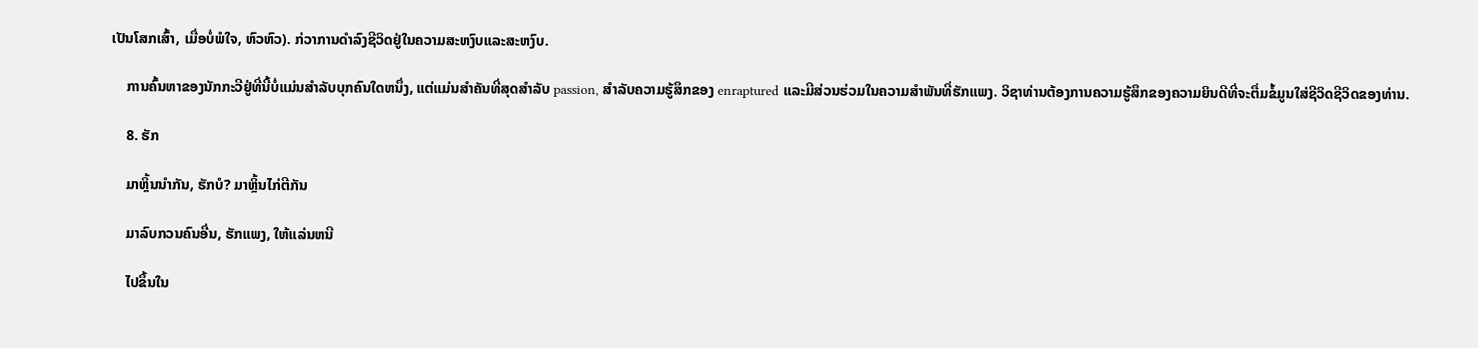ເປັນໂສກເສົ້າ, ເມື່ອບໍ່ພໍໃຈ, ຫົວຫົວ). ກ່ວາການດໍາລົງຊີວິດຢູ່ໃນຄວາມສະຫງົບແລະສະຫງົບ.

    ການຄົ້ນຫາຂອງນັກກະວີຢູ່ທີ່ນີ້ບໍ່ແມ່ນສໍາລັບບຸກຄົນໃດຫນຶ່ງ, ແຕ່ແມ່ນສໍາຄັນທີ່ສຸດສໍາລັບ passion, ສໍາລັບຄວາມຮູ້ສຶກຂອງ enraptured ແລະມີສ່ວນຮ່ວມໃນຄວາມສໍາພັນທີ່ຮັກແພງ. ວິຊາທ່ານຕ້ອງການຄວາມຮູ້ສຶກຂອງຄວາມຍິນດີທີ່ຈະຕື່ມຂໍ້ມູນໃສ່ຊີວິດຊີວິດຂອງທ່ານ.

    8. ຮັກ

    ມາຫຼິ້ນນຳກັນ, ຮັກບໍ? ມາຫຼິ້ນໄກ່ຕີກັນ

    ມາລົບກວນຄົນອື່ນ, ຮັກແພງ, ໃຫ້ແລ່ນຫນີ

    ໄປຂຶ້ນໃນ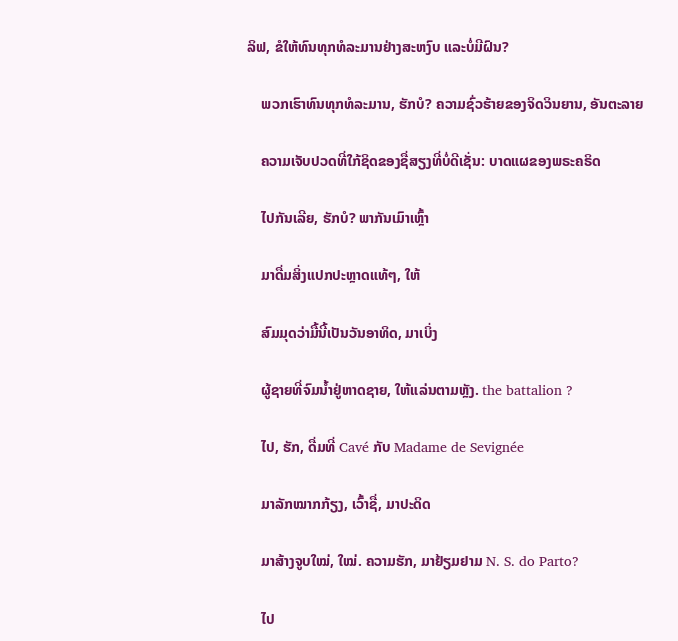ລິຟ, ຂໍໃຫ້ທົນທຸກທໍລະມານຢ່າງສະຫງົບ ແລະບໍ່ມີຝົນ?

    ພວກເຮົາທົນທຸກທໍລະມານ, ຮັກບໍ? ຄວາມຊົ່ວຮ້າຍຂອງຈິດວິນຍານ, ອັນຕະລາຍ

    ຄວາມເຈັບປວດທີ່ໃກ້ຊິດຂອງຊື່ສຽງທີ່ບໍ່ດີເຊັ່ນ: ບາດແຜຂອງພຣະຄຣິດ

    ໄປກັນເລີຍ, ຮັກບໍ? ພາກັນເມົາເຫຼົ້າ

    ມາດື່ມສິ່ງແປກປະຫຼາດແທ້ໆ, ໃຫ້

    ສົມມຸດວ່າມື້ນີ້ເປັນວັນອາທິດ, ມາເບິ່ງ

    ຜູ້ຊາຍທີ່ຈົມນ້ຳຢູ່ຫາດຊາຍ, ໃຫ້ແລ່ນຕາມຫຼັງ. the battalion ?

    ໄປ, ຮັກ, ດື່ມທີ່ Cavé ກັບ Madame de Sevignée

    ມາລັກໝາກກ້ຽງ, ເວົ້າຊື່, ມາປະດິດ

    ມາສ້າງຈູບໃໝ່, ໃໝ່. ຄວາມຮັກ, ມາຢ້ຽມຢາມ N. S. do Parto?

    ໄປ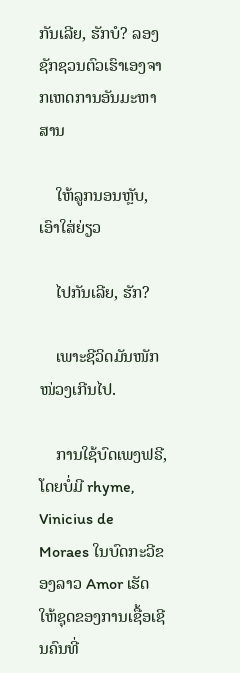ກັນເລີຍ, ຮັກບໍ? ລອງຊັກຊວນຕົວເຮົາເອງຈາກເຫດການອັນມະຫາສານ

    ໃຫ້ລູກນອນຫຼັບ, ເອົາໃສ່ຍ່ຽວ

    ໄປກັນເລີຍ, ຮັກ?

    ເພາະຊີວິດມັນໜັກໜ່ວງເກີນໄປ.

    ການໃຊ້ບົດເພງຟຣີ, ໂດຍບໍ່ມີ rhyme, Vinicius de Moraes ໃນບົດກະວີຂອງລາວ Amor ເຮັດໃຫ້ຊຸດຂອງການເຊື້ອເຊີນຄົນທີ່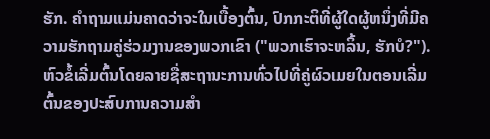ຮັກ. ຄໍາຖາມແມ່ນຄາດວ່າຈະໃນເບື້ອງຕົ້ນ, ປົກກະຕິທີ່ຜູ້ໃດຜູ້ຫນຶ່ງທີ່ມີຄວາມຮັກຖາມຄູ່ຮ່ວມງານຂອງພວກເຂົາ ("ພວກເຮົາຈະຫລິ້ນ, ຮັກບໍ?"). ຫົວຂໍ້ເລີ່ມຕົ້ນໂດຍລາຍຊື່ສະຖານະການທົ່ວໄປທີ່ຄູ່ຜົວເມຍໃນຕອນເລີ່ມຕົ້ນຂອງປະສົບການຄວາມສໍາ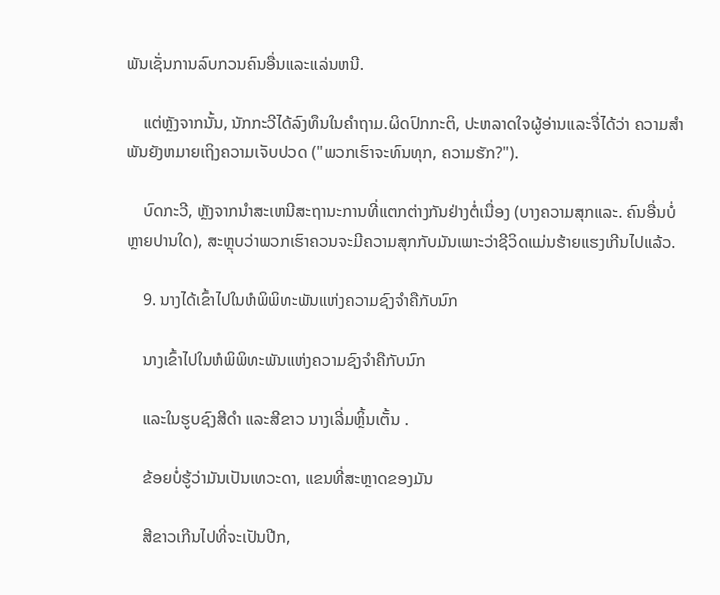ພັນເຊັ່ນການລົບກວນຄົນອື່ນແລະແລ່ນຫນີ.

    ແຕ່ຫຼັງຈາກນັ້ນ, ນັກກະວີໄດ້ລົງທຶນໃນຄໍາຖາມ.ຜິດປົກກະຕິ, ປະຫລາດໃຈຜູ້ອ່ານແລະຈື່ໄດ້ວ່າ ຄວາມສໍາພັນຍັງຫມາຍເຖິງຄວາມເຈັບປວດ ("ພວກເຮົາຈະທົນທຸກ, ຄວາມຮັກ?").

    ບົດກະວີ, ຫຼັງຈາກນໍາສະເຫນີສະຖານະການທີ່ແຕກຕ່າງກັນຢ່າງຕໍ່ເນື່ອງ (ບາງຄວາມສຸກແລະ. ຄົນອື່ນບໍ່ຫຼາຍປານໃດ), ສະຫຼຸບວ່າພວກເຮົາຄວນຈະມີຄວາມສຸກກັບມັນເພາະວ່າຊີວິດແມ່ນຮ້າຍແຮງເກີນໄປແລ້ວ.

    9. ນາງໄດ້ເຂົ້າໄປໃນຫໍພິພິທະພັນແຫ່ງຄວາມຊົງຈຳຄືກັບນົກ

    ນາງເຂົ້າໄປໃນຫໍພິພິທະພັນແຫ່ງຄວາມຊົງຈຳຄືກັບນົກ

    ແລະໃນຮູບຊົງສີດຳ ແລະສີຂາວ ນາງເລີ່ມຫຼິ້ນເຕັ້ນ .

    ຂ້ອຍບໍ່ຮູ້ວ່າມັນເປັນເທວະດາ, ແຂນທີ່ສະຫຼາດຂອງມັນ

    ສີຂາວເກີນໄປທີ່ຈະເປັນປີກ,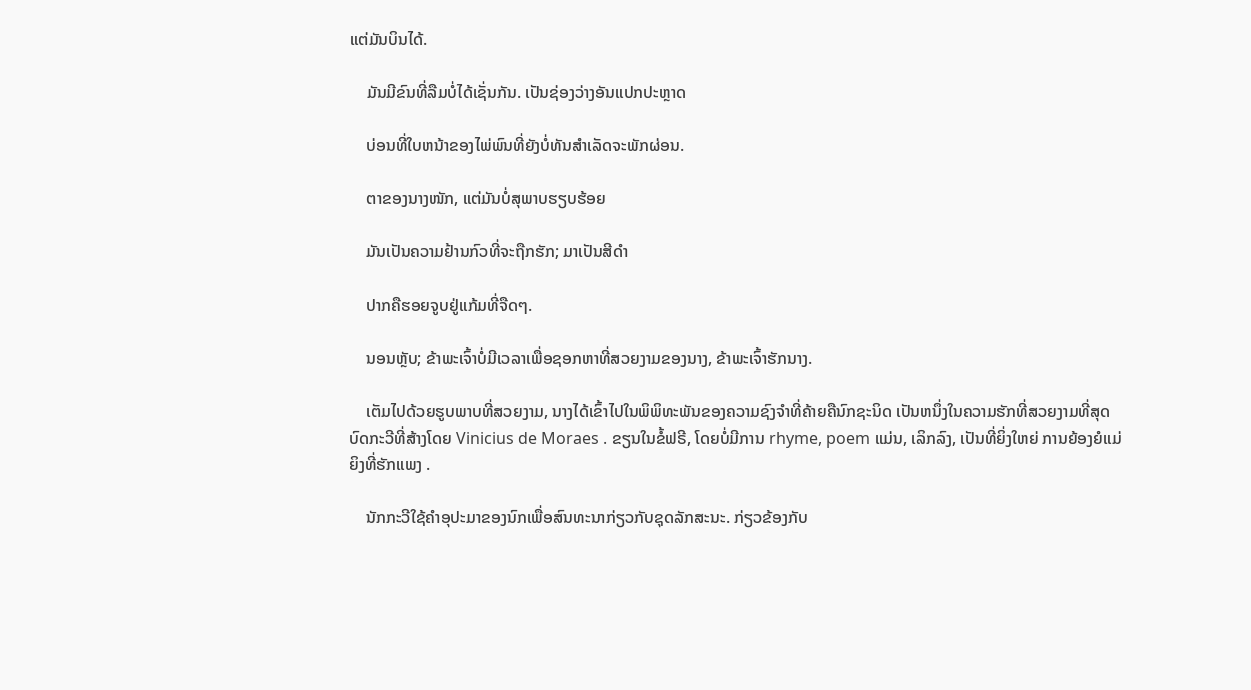ແຕ່ມັນບິນໄດ້.

    ມັນມີຂົນທີ່ລືມບໍ່ໄດ້ເຊັ່ນກັນ. ເປັນຊ່ອງວ່າງອັນແປກປະຫຼາດ

    ບ່ອນທີ່ໃບຫນ້າຂອງໄພ່ພົນທີ່ຍັງບໍ່ທັນສຳເລັດຈະພັກຜ່ອນ.

    ຕາຂອງນາງໜັກ, ແຕ່ມັນບໍ່ສຸພາບຮຽບຮ້ອຍ

    ມັນເປັນຄວາມຢ້ານກົວທີ່ຈະຖືກຮັກ; ມາເປັນສີດຳ

    ປາກຄືຮອຍຈູບຢູ່ແກ້ມທີ່ຈືດໆ.

    ນອນຫຼັບ; ຂ້າພະເຈົ້າບໍ່ມີເວລາເພື່ອຊອກຫາທີ່ສວຍງາມຂອງນາງ, ຂ້າພະເຈົ້າຮັກນາງ.

    ເຕັມໄປດ້ວຍຮູບພາບທີ່ສວຍງາມ, ນາງໄດ້ເຂົ້າໄປໃນພິພິທະພັນຂອງຄວາມຊົງຈໍາທີ່ຄ້າຍຄືນົກຊະນິດ ເປັນຫນຶ່ງໃນຄວາມຮັກທີ່ສວຍງາມທີ່ສຸດ ບົດກະວີທີ່ສ້າງໂດຍ Vinicius de Moraes . ຂຽນໃນຂໍ້ຟຣີ, ໂດຍບໍ່ມີການ rhyme, poem ແມ່ນ, ເລິກລົງ, ເປັນທີ່ຍິ່ງໃຫຍ່ ການຍ້ອງຍໍແມ່ຍິງທີ່ຮັກແພງ .

    ນັກກະວີໃຊ້ຄໍາອຸປະມາຂອງນົກເພື່ອສົນທະນາກ່ຽວກັບຊຸດລັກສະນະ. ກ່ຽວຂ້ອງກັບ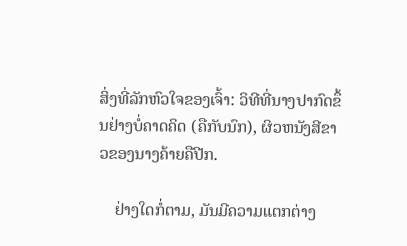ສິ່ງທີ່ລັກຫົວໃຈຂອງເຈົ້າ: ວິທີທີ່ນາງປາກົດຂຶ້ນຢ່າງບໍ່ຄາດຄິດ (ຄືກັບນົກ), ຜິວຫນັງສີຂາວຂອງນາງຄ້າຍຄືປີກ.

    ຢ່າງໃດກໍ່ຕາມ, ມັນມີຄວາມແຕກຕ່າງ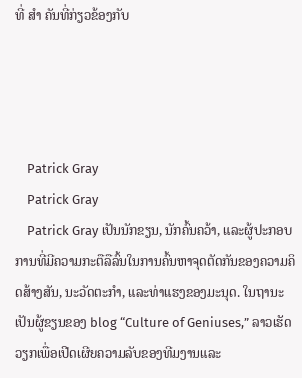ທີ່ ສຳ ຄັນທີ່ກ່ຽວຂ້ອງກັບ




    Patrick Gray
    Patrick Gray
    Patrick Gray ເປັນນັກຂຽນ, ນັກຄົ້ນຄວ້າ, ແລະຜູ້ປະກອບການທີ່ມີຄວາມກະຕືລືລົ້ນໃນການຄົ້ນຫາຈຸດຕັດກັນຂອງຄວາມຄິດສ້າງສັນ, ນະວັດຕະກໍາ, ແລະທ່າແຮງຂອງມະນຸດ. ໃນຖານະເປັນຜູ້ຂຽນຂອງ blog “Culture of Geniuses,” ລາວເຮັດວຽກເພື່ອເປີດເຜີຍຄວາມລັບຂອງທີມງານແລະ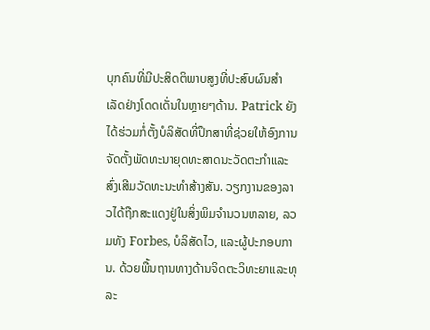ບຸກຄົນທີ່ມີປະສິດຕິພາບສູງທີ່ປະສົບຜົນສໍາເລັດຢ່າງໂດດເດັ່ນໃນຫຼາຍໆດ້ານ. Patrick ຍັງໄດ້ຮ່ວມກໍ່ຕັ້ງບໍລິສັດທີ່ປຶກສາທີ່ຊ່ວຍໃຫ້ອົງການຈັດຕັ້ງພັດທະນາຍຸດທະສາດນະວັດຕະກໍາແລະສົ່ງເສີມວັດທະນະທໍາສ້າງສັນ. ວຽກງານຂອງລາວໄດ້ຖືກສະແດງຢູ່ໃນສິ່ງພິມຈໍານວນຫລາຍ, ລວມທັງ Forbes, ບໍລິສັດໄວ, ແລະຜູ້ປະກອບການ. ດ້ວຍພື້ນຖານທາງດ້ານຈິດຕະວິທະຍາແລະທຸລະ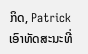ກິດ, Patrick ເອົາທັດສະນະທີ່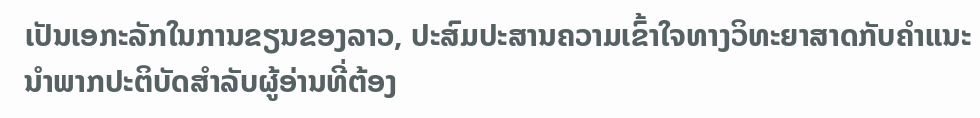ເປັນເອກະລັກໃນການຂຽນຂອງລາວ, ປະສົມປະສານຄວາມເຂົ້າໃຈທາງວິທະຍາສາດກັບຄໍາແນະນໍາພາກປະຕິບັດສໍາລັບຜູ້ອ່ານທີ່ຕ້ອງ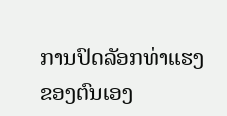ການປົດລັອກທ່າແຮງຂອງຕົນເອງ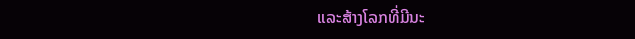ແລະສ້າງໂລກທີ່ມີນະ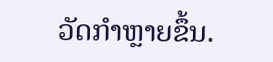ວັດກໍາຫຼາຍຂຶ້ນ.